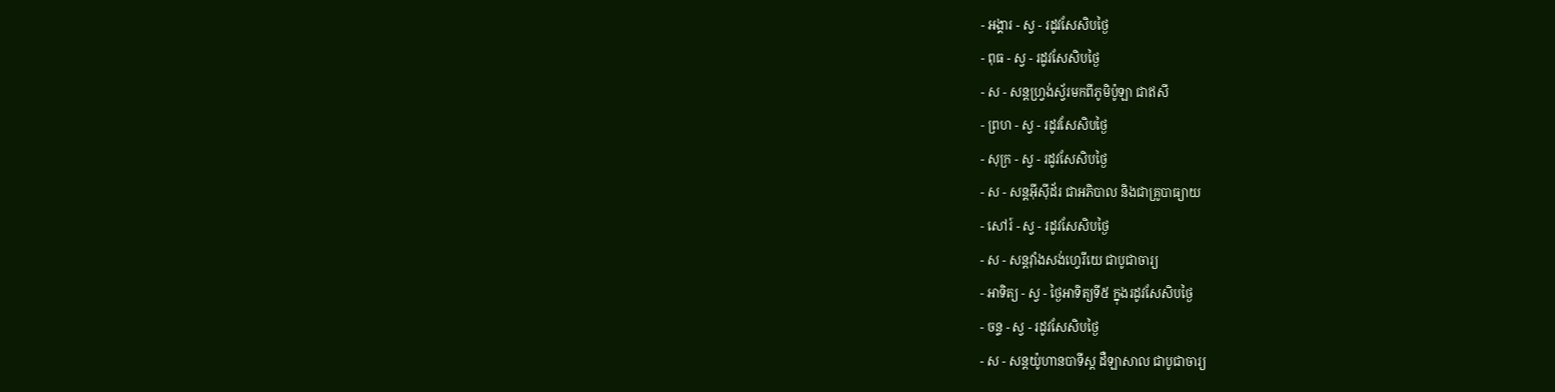- អង្គារ - ស្វ - រដូវសែសិបថ្ងៃ
- ពុធ - ស្វ - រដូវសែសិបថ្ងៃ
- ស - សន្ដហ្វ្រង់ស្វ័រមកពីភូមិប៉ូឡា ជាឥសី
- ព្រហ - ស្វ - រដូវសែសិបថ្ងៃ
- សុក្រ - ស្វ - រដូវសែសិបថ្ងៃ
- ស - សន្ដអ៊ីស៊ីដ័រ ជាអភិបាល និងជាគ្រូបាធ្យាយ
- សៅរ៍ - ស្វ - រដូវសែសិបថ្ងៃ
- ស - សន្ដវ៉ាំងសង់ហ្វេរីយេ ជាបូជាចារ្យ
- អាទិត្យ - ស្វ - ថ្ងៃអាទិត្យទី៥ ក្នុងរដូវសែសិបថ្ងៃ
- ចន្ទ - ស្វ - រដូវសែសិបថ្ងៃ
- ស - សន្ដយ៉ូហានបាទីស្ដ ដឺឡាសាល ជាបូជាចារ្យ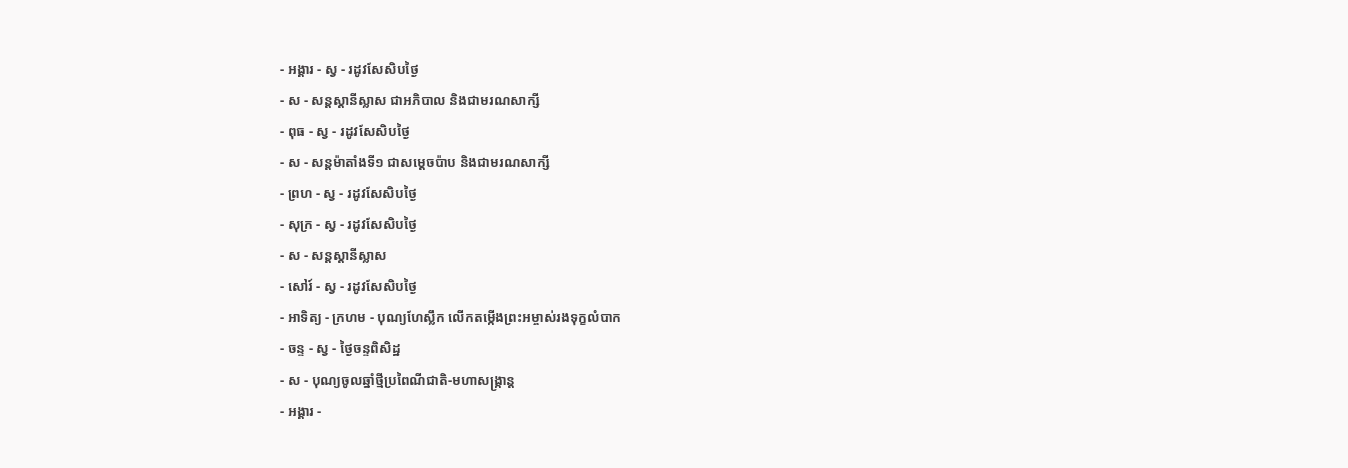- អង្គារ - ស្វ - រដូវសែសិបថ្ងៃ
- ស - សន្ដស្ដានីស្លាស ជាអភិបាល និងជាមរណសាក្សី
- ពុធ - ស្វ - រដូវសែសិបថ្ងៃ
- ស - សន្ដម៉ាតាំងទី១ ជាសម្ដេចប៉ាប និងជាមរណសាក្សី
- ព្រហ - ស្វ - រដូវសែសិបថ្ងៃ
- សុក្រ - ស្វ - រដូវសែសិបថ្ងៃ
- ស - សន្ដស្ដានីស្លាស
- សៅរ៍ - ស្វ - រដូវសែសិបថ្ងៃ
- អាទិត្យ - ក្រហម - បុណ្យហែស្លឹក លើកតម្កើងព្រះអម្ចាស់រងទុក្ខលំបាក
- ចន្ទ - ស្វ - ថ្ងៃចន្ទពិសិដ្ឋ
- ស - បុណ្យចូលឆ្នាំថ្មីប្រពៃណីជាតិ-មហាសង្រ្កាន្ដ
- អង្គារ -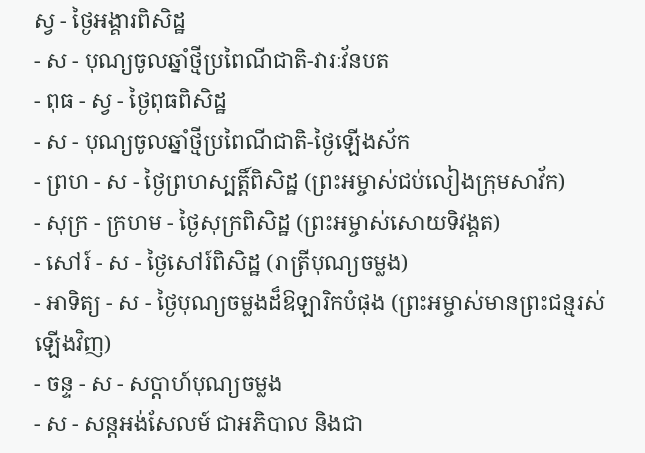ស្វ - ថ្ងៃអង្គារពិសិដ្ឋ
- ស - បុណ្យចូលឆ្នាំថ្មីប្រពៃណីជាតិ-វារៈវ័នបត
- ពុធ - ស្វ - ថ្ងៃពុធពិសិដ្ឋ
- ស - បុណ្យចូលឆ្នាំថ្មីប្រពៃណីជាតិ-ថ្ងៃឡើងស័ក
- ព្រហ - ស - ថ្ងៃព្រហស្បត្ដិ៍ពិសិដ្ឋ (ព្រះអម្ចាស់ជប់លៀងក្រុមសាវ័ក)
- សុក្រ - ក្រហម - ថ្ងៃសុក្រពិសិដ្ឋ (ព្រះអម្ចាស់សោយទិវង្គត)
- សៅរ៍ - ស - ថ្ងៃសៅរ៍ពិសិដ្ឋ (រាត្រីបុណ្យចម្លង)
- អាទិត្យ - ស - ថ្ងៃបុណ្យចម្លងដ៏ឱឡារិកបំផុង (ព្រះអម្ចាស់មានព្រះជន្មរស់ឡើងវិញ)
- ចន្ទ - ស - សប្ដាហ៍បុណ្យចម្លង
- ស - សន្ដអង់សែលម៍ ជាអភិបាល និងជា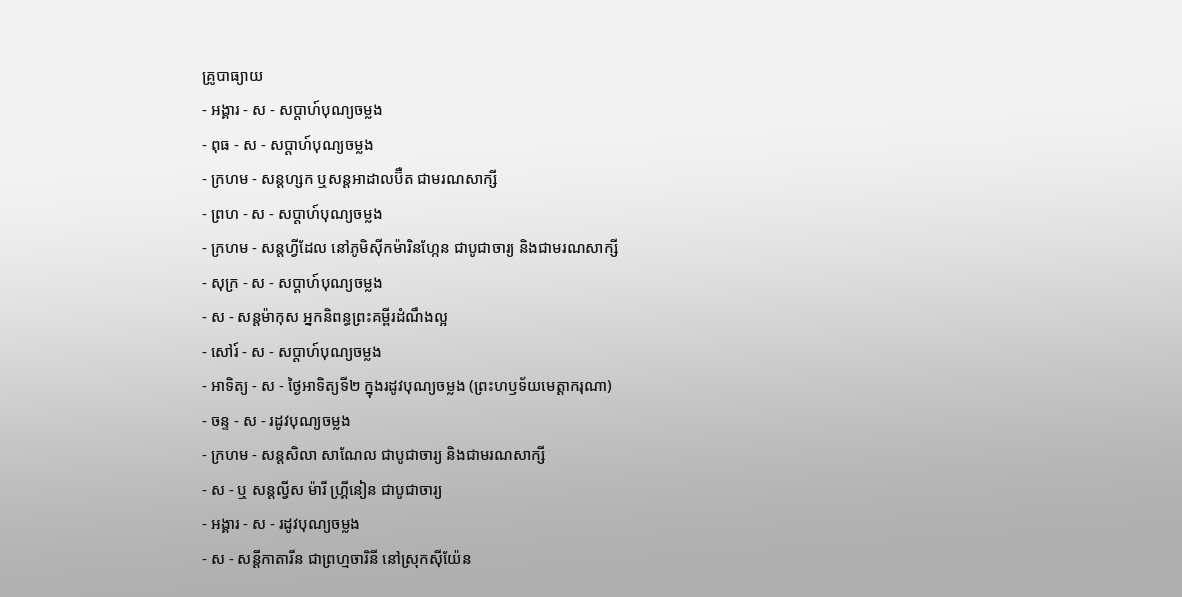គ្រូបាធ្យាយ
- អង្គារ - ស - សប្ដាហ៍បុណ្យចម្លង
- ពុធ - ស - សប្ដាហ៍បុណ្យចម្លង
- ក្រហម - សន្ដហ្សក ឬសន្ដអាដាលប៊ឺត ជាមរណសាក្សី
- ព្រហ - ស - សប្ដាហ៍បុណ្យចម្លង
- ក្រហម - សន្ដហ្វីដែល នៅភូមិស៊ីកម៉ារិនហ្កែន ជាបូជាចារ្យ និងជាមរណសាក្សី
- សុក្រ - ស - សប្ដាហ៍បុណ្យចម្លង
- ស - សន្ដម៉ាកុស អ្នកនិពន្ធព្រះគម្ពីរដំណឹងល្អ
- សៅរ៍ - ស - សប្ដាហ៍បុណ្យចម្លង
- អាទិត្យ - ស - ថ្ងៃអាទិត្យទី២ ក្នុងរដូវបុណ្យចម្លង (ព្រះហឫទ័យមេត្ដាករុណា)
- ចន្ទ - ស - រដូវបុណ្យចម្លង
- ក្រហម - សន្ដសិលា សាណែល ជាបូជាចារ្យ និងជាមរណសាក្សី
- ស - ឬ សន្ដល្វីស ម៉ារី ហ្គ្រីនៀន ជាបូជាចារ្យ
- អង្គារ - ស - រដូវបុណ្យចម្លង
- ស - សន្ដីកាតារីន ជាព្រហ្មចារិនី នៅស្រុកស៊ីយ៉ែន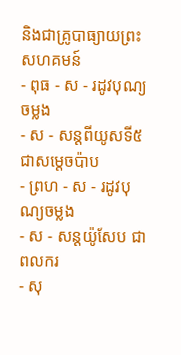និងជាគ្រូបាធ្យាយព្រះសហគមន៍
- ពុធ - ស - រដូវបុណ្យចម្លង
- ស - សន្ដពីយូសទី៥ ជាសម្ដេចប៉ាប
- ព្រហ - ស - រដូវបុណ្យចម្លង
- ស - សន្ដយ៉ូសែប ជាពលករ
- សុ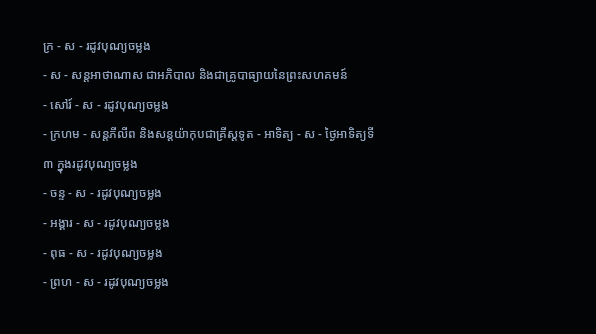ក្រ - ស - រដូវបុណ្យចម្លង
- ស - សន្ដអាថាណាស ជាអភិបាល និងជាគ្រូបាធ្យាយនៃព្រះសហគមន៍
- សៅរ៍ - ស - រដូវបុណ្យចម្លង
- ក្រហម - សន្ដភីលីព និងសន្ដយ៉ាកុបជាគ្រីស្ដទូត - អាទិត្យ - ស - ថ្ងៃអាទិត្យទី៣ ក្នុងរដូវបុណ្យចម្លង
- ចន្ទ - ស - រដូវបុណ្យចម្លង
- អង្គារ - ស - រដូវបុណ្យចម្លង
- ពុធ - ស - រដូវបុណ្យចម្លង
- ព្រហ - ស - រដូវបុណ្យចម្លង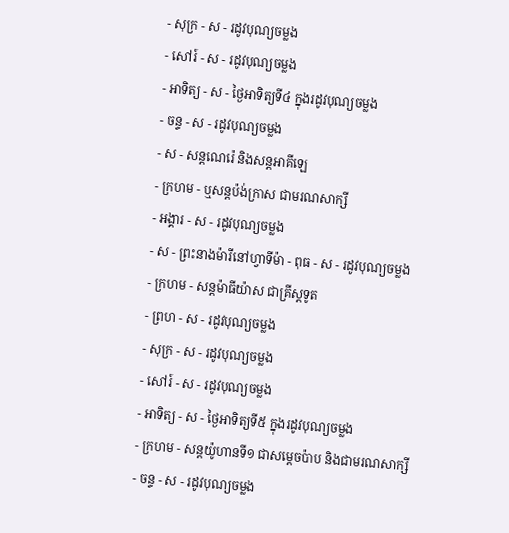- សុក្រ - ស - រដូវបុណ្យចម្លង
- សៅរ៍ - ស - រដូវបុណ្យចម្លង
- អាទិត្យ - ស - ថ្ងៃអាទិត្យទី៤ ក្នុងរដូវបុណ្យចម្លង
- ចន្ទ - ស - រដូវបុណ្យចម្លង
- ស - សន្ដណេរ៉េ និងសន្ដអាគីឡេ
- ក្រហម - ឬសន្ដប៉ង់ក្រាស ជាមរណសាក្សី
- អង្គារ - ស - រដូវបុណ្យចម្លង
- ស - ព្រះនាងម៉ារីនៅហ្វាទីម៉ា - ពុធ - ស - រដូវបុណ្យចម្លង
- ក្រហម - សន្ដម៉ាធីយ៉ាស ជាគ្រីស្ដទូត
- ព្រហ - ស - រដូវបុណ្យចម្លង
- សុក្រ - ស - រដូវបុណ្យចម្លង
- សៅរ៍ - ស - រដូវបុណ្យចម្លង
- អាទិត្យ - ស - ថ្ងៃអាទិត្យទី៥ ក្នុងរដូវបុណ្យចម្លង
- ក្រហម - សន្ដយ៉ូហានទី១ ជាសម្ដេចប៉ាប និងជាមរណសាក្សី
- ចន្ទ - ស - រដូវបុណ្យចម្លង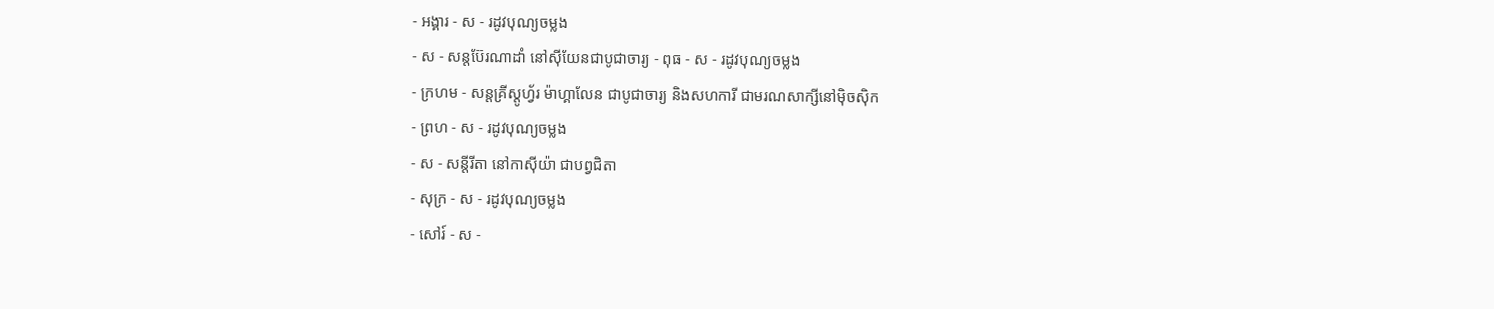- អង្គារ - ស - រដូវបុណ្យចម្លង
- ស - សន្ដប៊ែរណាដាំ នៅស៊ីយែនជាបូជាចារ្យ - ពុធ - ស - រដូវបុណ្យចម្លង
- ក្រហម - សន្ដគ្រីស្ដូហ្វ័រ ម៉ាហ្គាលែន ជាបូជាចារ្យ និងសហការី ជាមរណសាក្សីនៅម៉ិចស៊ិក
- ព្រហ - ស - រដូវបុណ្យចម្លង
- ស - សន្ដីរីតា នៅកាស៊ីយ៉ា ជាបព្វជិតា
- សុក្រ - ស - រដូវបុណ្យចម្លង
- សៅរ៍ - ស -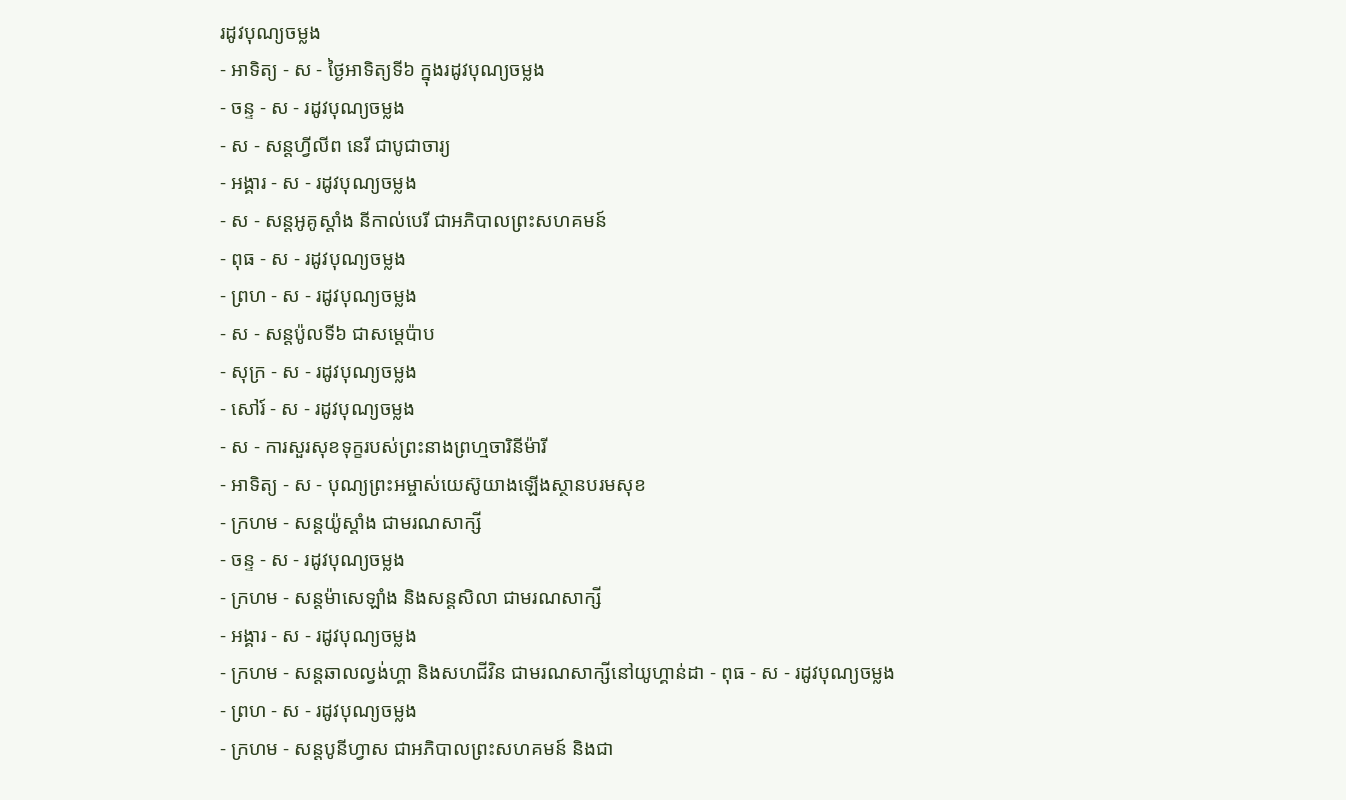រដូវបុណ្យចម្លង
- អាទិត្យ - ស - ថ្ងៃអាទិត្យទី៦ ក្នុងរដូវបុណ្យចម្លង
- ចន្ទ - ស - រដូវបុណ្យចម្លង
- ស - សន្ដហ្វីលីព នេរី ជាបូជាចារ្យ
- អង្គារ - ស - រដូវបុណ្យចម្លង
- ស - សន្ដអូគូស្ដាំង នីកាល់បេរី ជាអភិបាលព្រះសហគមន៍
- ពុធ - ស - រដូវបុណ្យចម្លង
- ព្រហ - ស - រដូវបុណ្យចម្លង
- ស - សន្ដប៉ូលទី៦ ជាសម្ដេប៉ាប
- សុក្រ - ស - រដូវបុណ្យចម្លង
- សៅរ៍ - ស - រដូវបុណ្យចម្លង
- ស - ការសួរសុខទុក្ខរបស់ព្រះនាងព្រហ្មចារិនីម៉ារី
- អាទិត្យ - ស - បុណ្យព្រះអម្ចាស់យេស៊ូយាងឡើងស្ថានបរមសុខ
- ក្រហម - សន្ដយ៉ូស្ដាំង ជាមរណសាក្សី
- ចន្ទ - ស - រដូវបុណ្យចម្លង
- ក្រហម - សន្ដម៉ាសេឡាំង និងសន្ដសិលា ជាមរណសាក្សី
- អង្គារ - ស - រដូវបុណ្យចម្លង
- ក្រហម - សន្ដឆាលល្វង់ហ្គា និងសហជីវិន ជាមរណសាក្សីនៅយូហ្គាន់ដា - ពុធ - ស - រដូវបុណ្យចម្លង
- ព្រហ - ស - រដូវបុណ្យចម្លង
- ក្រហម - សន្ដបូនីហ្វាស ជាអភិបាលព្រះសហគមន៍ និងជា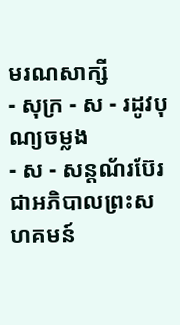មរណសាក្សី
- សុក្រ - ស - រដូវបុណ្យចម្លង
- ស - សន្ដណ័រប៊ែរ ជាអភិបាលព្រះសហគមន៍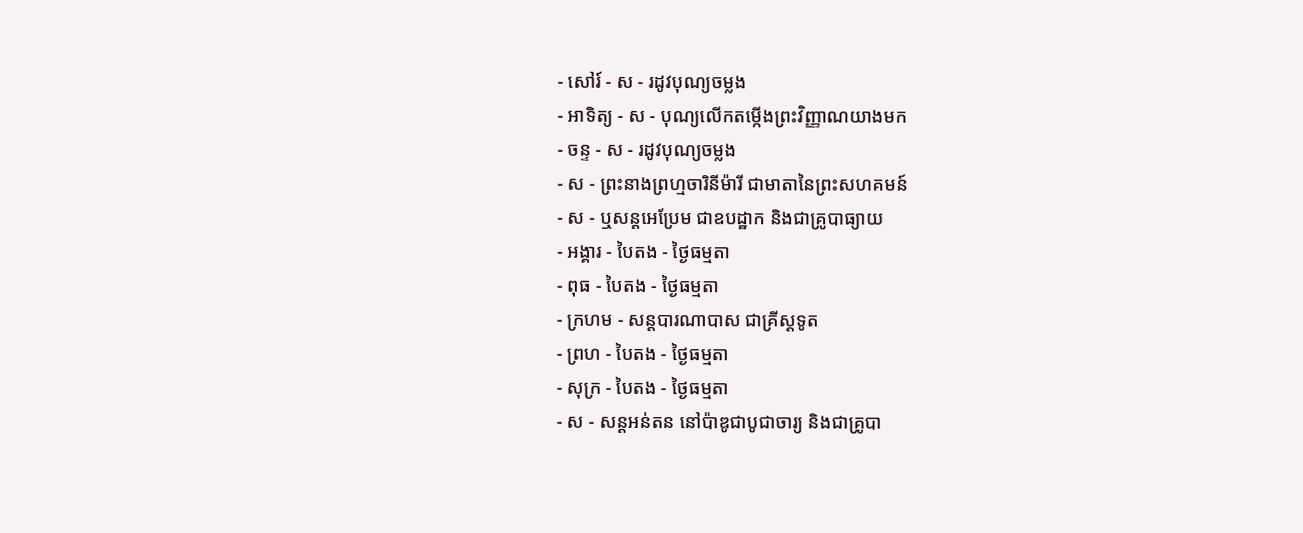- សៅរ៍ - ស - រដូវបុណ្យចម្លង
- អាទិត្យ - ស - បុណ្យលើកតម្កើងព្រះវិញ្ញាណយាងមក
- ចន្ទ - ស - រដូវបុណ្យចម្លង
- ស - ព្រះនាងព្រហ្មចារិនីម៉ារី ជាមាតានៃព្រះសហគមន៍
- ស - ឬសន្ដអេប្រែម ជាឧបដ្ឋាក និងជាគ្រូបាធ្យាយ
- អង្គារ - បៃតង - ថ្ងៃធម្មតា
- ពុធ - បៃតង - ថ្ងៃធម្មតា
- ក្រហម - សន្ដបារណាបាស ជាគ្រីស្ដទូត
- ព្រហ - បៃតង - ថ្ងៃធម្មតា
- សុក្រ - បៃតង - ថ្ងៃធម្មតា
- ស - សន្ដអន់តន នៅប៉ាឌូជាបូជាចារ្យ និងជាគ្រូបា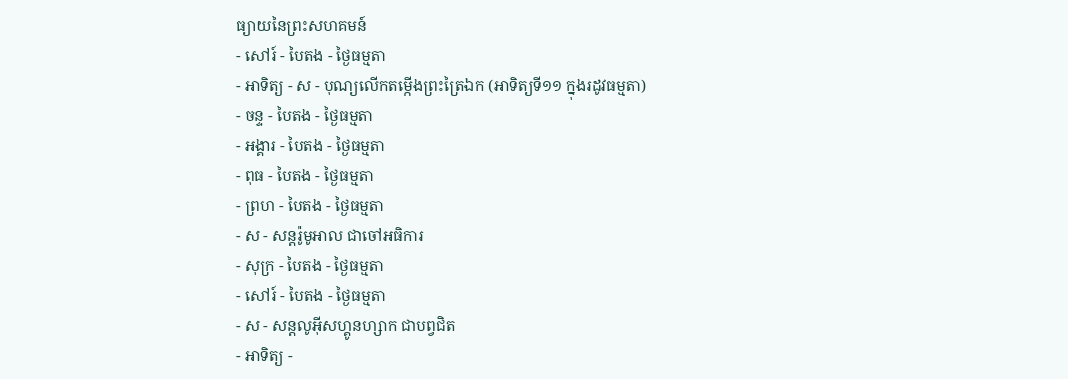ធ្យាយនៃព្រះសហគមន៍
- សៅរ៍ - បៃតង - ថ្ងៃធម្មតា
- អាទិត្យ - ស - បុណ្យលើកតម្កើងព្រះត្រៃឯក (អាទិត្យទី១១ ក្នុងរដូវធម្មតា)
- ចន្ទ - បៃតង - ថ្ងៃធម្មតា
- អង្គារ - បៃតង - ថ្ងៃធម្មតា
- ពុធ - បៃតង - ថ្ងៃធម្មតា
- ព្រហ - បៃតង - ថ្ងៃធម្មតា
- ស - សន្ដរ៉ូមូអាល ជាចៅអធិការ
- សុក្រ - បៃតង - ថ្ងៃធម្មតា
- សៅរ៍ - បៃតង - ថ្ងៃធម្មតា
- ស - សន្ដលូអ៊ីសហ្គូនហ្សាក ជាបព្វជិត
- អាទិត្យ -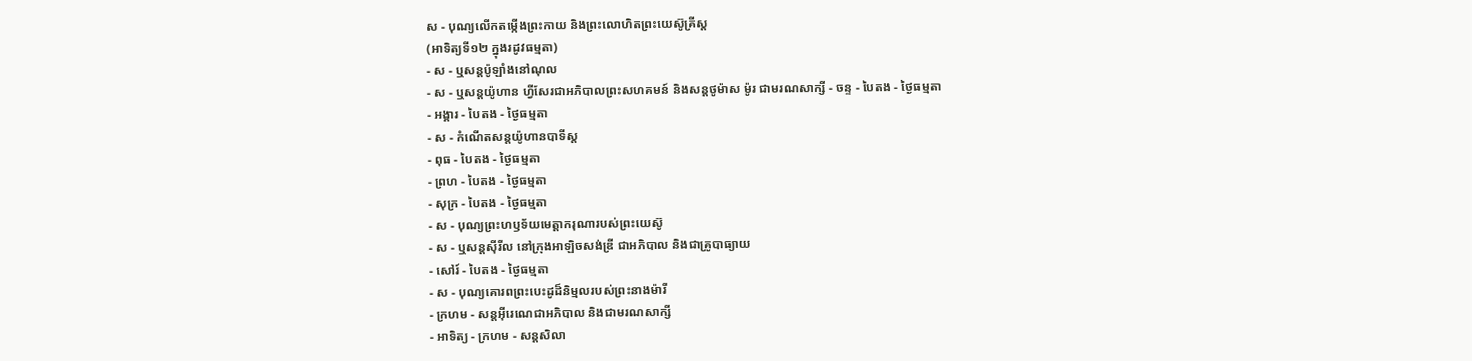ស - បុណ្យលើកតម្កើងព្រះកាយ និងព្រះលោហិតព្រះយេស៊ូគ្រីស្ដ
(អាទិត្យទី១២ ក្នុងរដូវធម្មតា)
- ស - ឬសន្ដប៉ូឡាំងនៅណុល
- ស - ឬសន្ដយ៉ូហាន ហ្វីសែរជាអភិបាលព្រះសហគមន៍ និងសន្ដថូម៉ាស ម៉ូរ ជាមរណសាក្សី - ចន្ទ - បៃតង - ថ្ងៃធម្មតា
- អង្គារ - បៃតង - ថ្ងៃធម្មតា
- ស - កំណើតសន្ដយ៉ូហានបាទីស្ដ
- ពុធ - បៃតង - ថ្ងៃធម្មតា
- ព្រហ - បៃតង - ថ្ងៃធម្មតា
- សុក្រ - បៃតង - ថ្ងៃធម្មតា
- ស - បុណ្យព្រះហឫទ័យមេត្ដាករុណារបស់ព្រះយេស៊ូ
- ស - ឬសន្ដស៊ីរីល នៅក្រុងអាឡិចសង់ឌ្រី ជាអភិបាល និងជាគ្រូបាធ្យាយ
- សៅរ៍ - បៃតង - ថ្ងៃធម្មតា
- ស - បុណ្យគោរពព្រះបេះដូដ៏និម្មលរបស់ព្រះនាងម៉ារី
- ក្រហម - សន្ដអ៊ីរេណេជាអភិបាល និងជាមរណសាក្សី
- អាទិត្យ - ក្រហម - សន្ដសិលា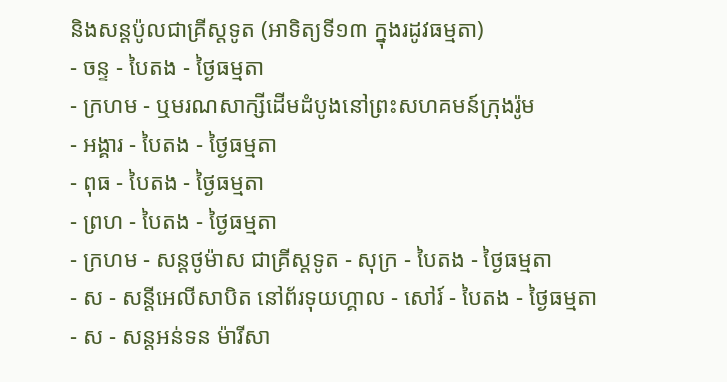និងសន្ដប៉ូលជាគ្រីស្ដទូត (អាទិត្យទី១៣ ក្នុងរដូវធម្មតា)
- ចន្ទ - បៃតង - ថ្ងៃធម្មតា
- ក្រហម - ឬមរណសាក្សីដើមដំបូងនៅព្រះសហគមន៍ក្រុងរ៉ូម
- អង្គារ - បៃតង - ថ្ងៃធម្មតា
- ពុធ - បៃតង - ថ្ងៃធម្មតា
- ព្រហ - បៃតង - ថ្ងៃធម្មតា
- ក្រហម - សន្ដថូម៉ាស ជាគ្រីស្ដទូត - សុក្រ - បៃតង - ថ្ងៃធម្មតា
- ស - សន្ដីអេលីសាបិត នៅព័រទុយហ្គាល - សៅរ៍ - បៃតង - ថ្ងៃធម្មតា
- ស - សន្ដអន់ទន ម៉ារីសា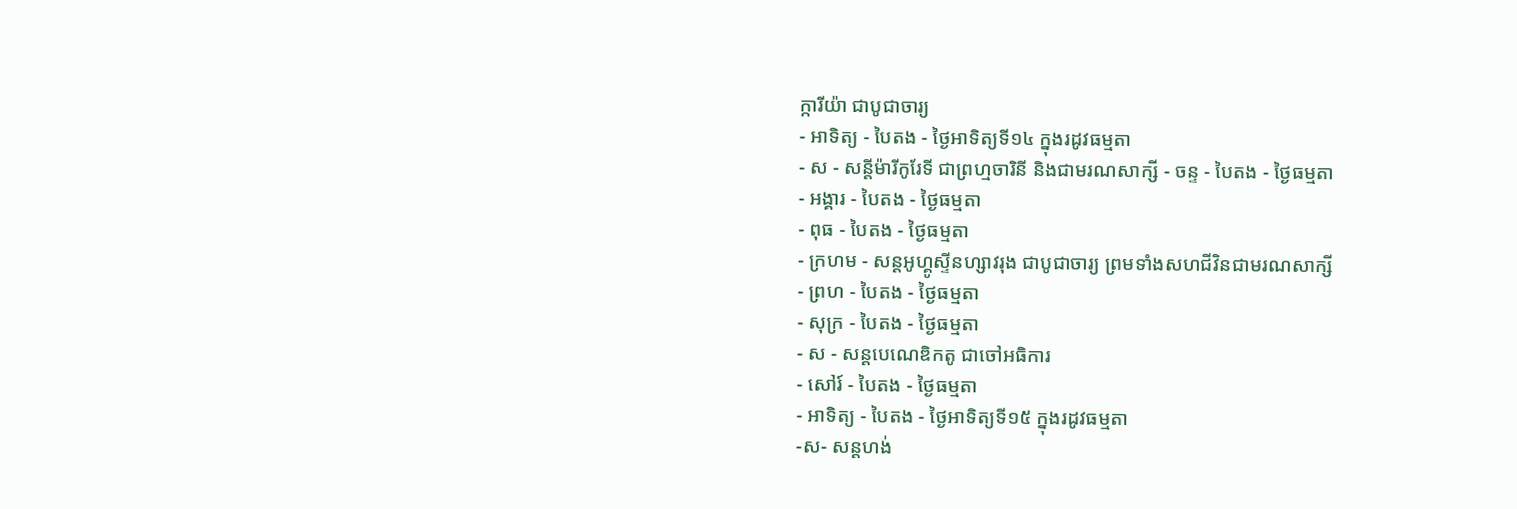ក្ការីយ៉ា ជាបូជាចារ្យ
- អាទិត្យ - បៃតង - ថ្ងៃអាទិត្យទី១៤ ក្នុងរដូវធម្មតា
- ស - សន្ដីម៉ារីកូរែទី ជាព្រហ្មចារិនី និងជាមរណសាក្សី - ចន្ទ - បៃតង - ថ្ងៃធម្មតា
- អង្គារ - បៃតង - ថ្ងៃធម្មតា
- ពុធ - បៃតង - ថ្ងៃធម្មតា
- ក្រហម - សន្ដអូហ្គូស្ទីនហ្សាវរុង ជាបូជាចារ្យ ព្រមទាំងសហជីវិនជាមរណសាក្សី
- ព្រហ - បៃតង - ថ្ងៃធម្មតា
- សុក្រ - បៃតង - ថ្ងៃធម្មតា
- ស - សន្ដបេណេឌិកតូ ជាចៅអធិការ
- សៅរ៍ - បៃតង - ថ្ងៃធម្មតា
- អាទិត្យ - បៃតង - ថ្ងៃអាទិត្យទី១៥ ក្នុងរដូវធម្មតា
-ស- សន្ដហង់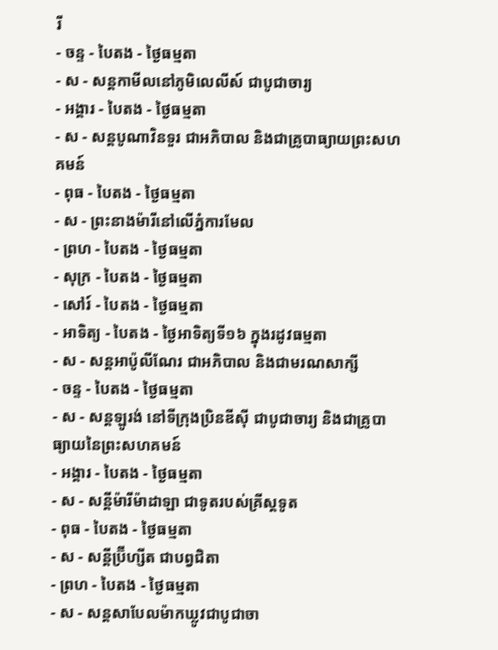រី
- ចន្ទ - បៃតង - ថ្ងៃធម្មតា
- ស - សន្ដកាមីលនៅភូមិលេលីស៍ ជាបូជាចារ្យ
- អង្គារ - បៃតង - ថ្ងៃធម្មតា
- ស - សន្ដបូណាវិនទួរ ជាអភិបាល និងជាគ្រូបាធ្យាយព្រះសហគមន៍
- ពុធ - បៃតង - ថ្ងៃធម្មតា
- ស - ព្រះនាងម៉ារីនៅលើភ្នំការមែល
- ព្រហ - បៃតង - ថ្ងៃធម្មតា
- សុក្រ - បៃតង - ថ្ងៃធម្មតា
- សៅរ៍ - បៃតង - ថ្ងៃធម្មតា
- អាទិត្យ - បៃតង - ថ្ងៃអាទិត្យទី១៦ ក្នុងរដូវធម្មតា
- ស - សន្ដអាប៉ូលីណែរ ជាអភិបាល និងជាមរណសាក្សី
- ចន្ទ - បៃតង - ថ្ងៃធម្មតា
- ស - សន្ដឡូរង់ នៅទីក្រុងប្រិនឌីស៊ី ជាបូជាចារ្យ និងជាគ្រូបាធ្យាយនៃព្រះសហគមន៍
- អង្គារ - បៃតង - ថ្ងៃធម្មតា
- ស - សន្ដីម៉ារីម៉ាដាឡា ជាទូតរបស់គ្រីស្ដទូត
- ពុធ - បៃតង - ថ្ងៃធម្មតា
- ស - សន្ដីប្រ៊ីហ្សីត ជាបព្វជិតា
- ព្រហ - បៃតង - ថ្ងៃធម្មតា
- ស - សន្ដសាបែលម៉ាកឃ្លូវជាបូជាចា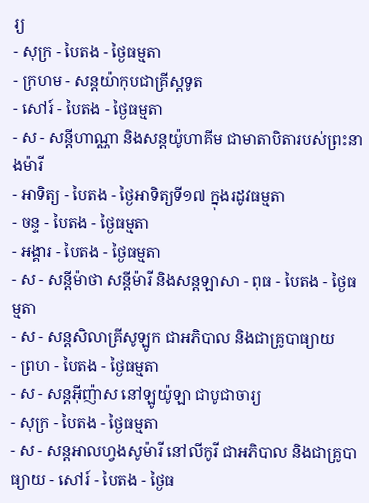រ្យ
- សុក្រ - បៃតង - ថ្ងៃធម្មតា
- ក្រហម - សន្ដយ៉ាកុបជាគ្រីស្ដទូត
- សៅរ៍ - បៃតង - ថ្ងៃធម្មតា
- ស - សន្ដីហាណ្ណា និងសន្ដយ៉ូហាគីម ជាមាតាបិតារបស់ព្រះនាងម៉ារី
- អាទិត្យ - បៃតង - ថ្ងៃអាទិត្យទី១៧ ក្នុងរដូវធម្មតា
- ចន្ទ - បៃតង - ថ្ងៃធម្មតា
- អង្គារ - បៃតង - ថ្ងៃធម្មតា
- ស - សន្ដីម៉ាថា សន្ដីម៉ារី និងសន្ដឡាសា - ពុធ - បៃតង - ថ្ងៃធម្មតា
- ស - សន្ដសិលាគ្រីសូឡូក ជាអភិបាល និងជាគ្រូបាធ្យាយ
- ព្រហ - បៃតង - ថ្ងៃធម្មតា
- ស - សន្ដអ៊ីញ៉ាស នៅឡូយ៉ូឡា ជាបូជាចារ្យ
- សុក្រ - បៃតង - ថ្ងៃធម្មតា
- ស - សន្ដអាលហ្វងសូម៉ារី នៅលីកូរី ជាអភិបាល និងជាគ្រូបាធ្យាយ - សៅរ៍ - បៃតង - ថ្ងៃធ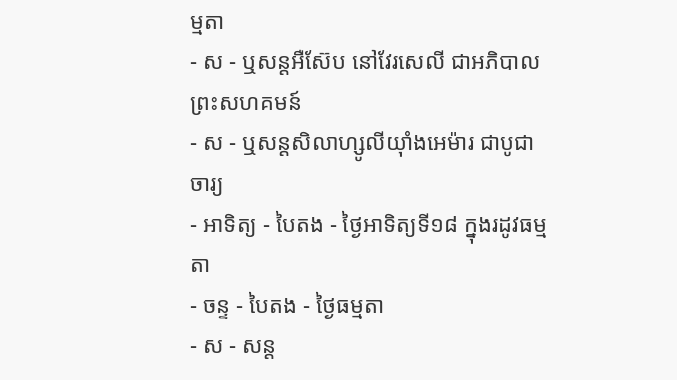ម្មតា
- ស - ឬសន្ដអឺស៊ែប នៅវែរសេលី ជាអភិបាលព្រះសហគមន៍
- ស - ឬសន្ដសិលាហ្សូលីយ៉ាំងអេម៉ារ ជាបូជាចារ្យ
- អាទិត្យ - បៃតង - ថ្ងៃអាទិត្យទី១៨ ក្នុងរដូវធម្មតា
- ចន្ទ - បៃតង - ថ្ងៃធម្មតា
- ស - សន្ដ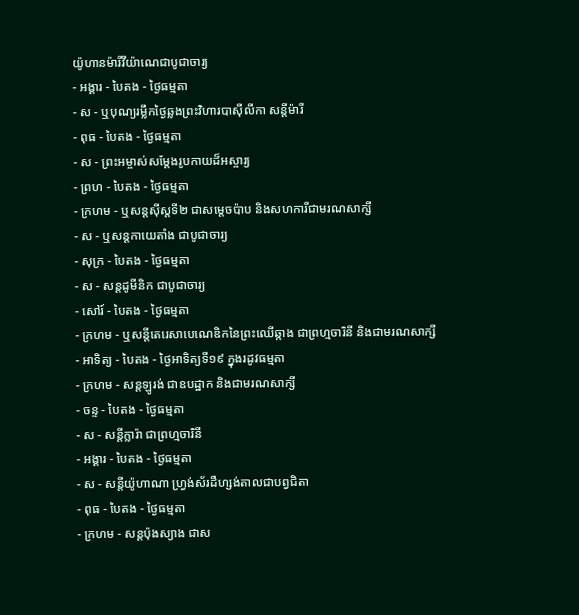យ៉ូហានម៉ារីវីយ៉ាណេជាបូជាចារ្យ
- អង្គារ - បៃតង - ថ្ងៃធម្មតា
- ស - ឬបុណ្យរម្លឹកថ្ងៃឆ្លងព្រះវិហារបាស៊ីលីកា សន្ដីម៉ារី
- ពុធ - បៃតង - ថ្ងៃធម្មតា
- ស - ព្រះអម្ចាស់សម្ដែងរូបកាយដ៏អស្ចារ្យ
- ព្រហ - បៃតង - ថ្ងៃធម្មតា
- ក្រហម - ឬសន្ដស៊ីស្ដទី២ ជាសម្ដេចប៉ាប និងសហការីជាមរណសាក្សី
- ស - ឬសន្ដកាយេតាំង ជាបូជាចារ្យ
- សុក្រ - បៃតង - ថ្ងៃធម្មតា
- ស - សន្ដដូមីនិក ជាបូជាចារ្យ
- សៅរ៍ - បៃតង - ថ្ងៃធម្មតា
- ក្រហម - ឬសន្ដីតេរេសាបេណេឌិកនៃព្រះឈើឆ្កាង ជាព្រហ្មចារិនី និងជាមរណសាក្សី
- អាទិត្យ - បៃតង - ថ្ងៃអាទិត្យទី១៩ ក្នុងរដូវធម្មតា
- ក្រហម - សន្ដឡូរង់ ជាឧបដ្ឋាក និងជាមរណសាក្សី
- ចន្ទ - បៃតង - ថ្ងៃធម្មតា
- ស - សន្ដីក្លារ៉ា ជាព្រហ្មចារិនី
- អង្គារ - បៃតង - ថ្ងៃធម្មតា
- ស - សន្ដីយ៉ូហាណា ហ្វ្រង់ស័រដឺហ្សង់តាលជាបព្វជិតា
- ពុធ - បៃតង - ថ្ងៃធម្មតា
- ក្រហម - សន្ដប៉ុងស្យាង ជាស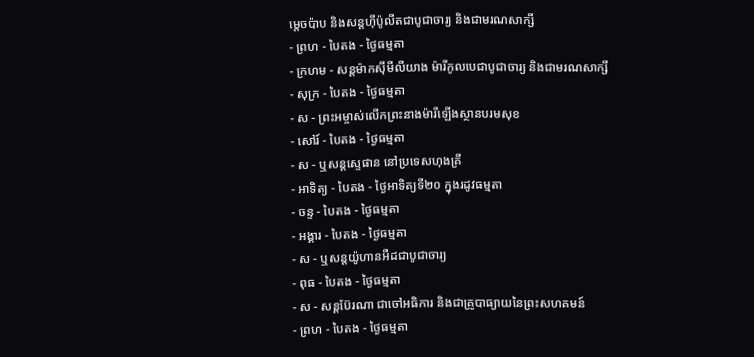ម្ដេចប៉ាប និងសន្ដហ៊ីប៉ូលីតជាបូជាចារ្យ និងជាមរណសាក្សី
- ព្រហ - បៃតង - ថ្ងៃធម្មតា
- ក្រហម - សន្ដម៉ាកស៊ីមីលីយាង ម៉ារីកូលបេជាបូជាចារ្យ និងជាមរណសាក្សី
- សុក្រ - បៃតង - ថ្ងៃធម្មតា
- ស - ព្រះអម្ចាស់លើកព្រះនាងម៉ារីឡើងស្ថានបរមសុខ
- សៅរ៍ - បៃតង - ថ្ងៃធម្មតា
- ស - ឬសន្ដស្ទេផាន នៅប្រទេសហុងគ្រី
- អាទិត្យ - បៃតង - ថ្ងៃអាទិត្យទី២០ ក្នុងរដូវធម្មតា
- ចន្ទ - បៃតង - ថ្ងៃធម្មតា
- អង្គារ - បៃតង - ថ្ងៃធម្មតា
- ស - ឬសន្ដយ៉ូហានអឺដជាបូជាចារ្យ
- ពុធ - បៃតង - ថ្ងៃធម្មតា
- ស - សន្ដប៊ែរណា ជាចៅអធិការ និងជាគ្រូបាធ្យាយនៃព្រះសហគមន៍
- ព្រហ - បៃតង - ថ្ងៃធម្មតា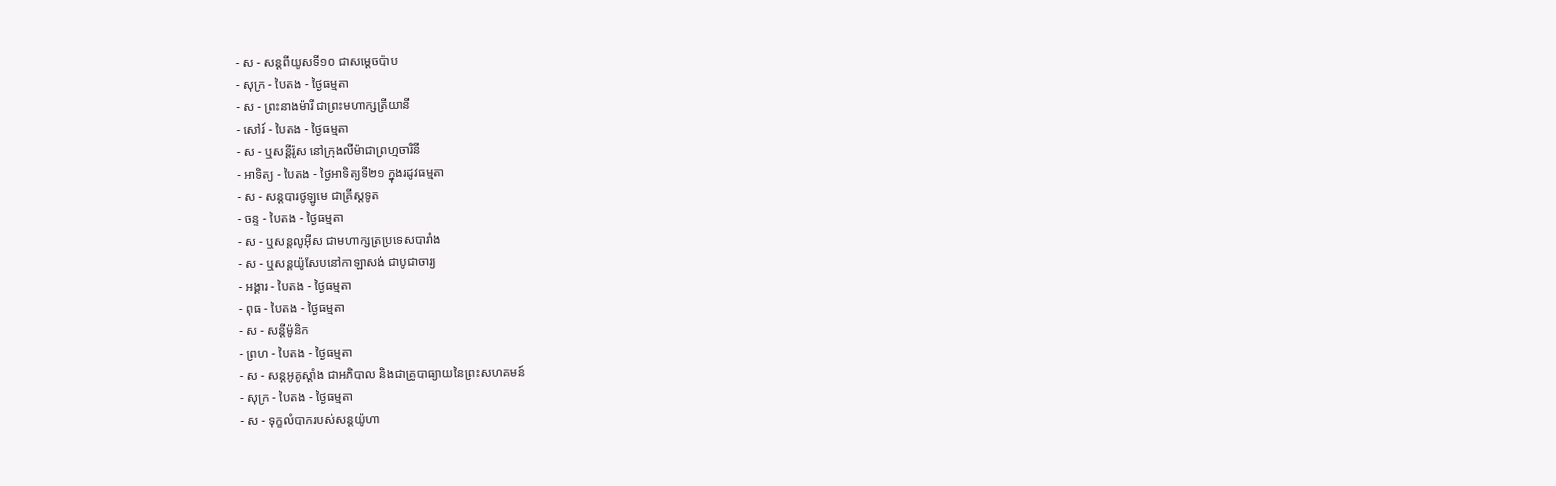- ស - សន្ដពីយូសទី១០ ជាសម្ដេចប៉ាប
- សុក្រ - បៃតង - ថ្ងៃធម្មតា
- ស - ព្រះនាងម៉ារី ជាព្រះមហាក្សត្រីយានី
- សៅរ៍ - បៃតង - ថ្ងៃធម្មតា
- ស - ឬសន្ដីរ៉ូស នៅក្រុងលីម៉ាជាព្រហ្មចារិនី
- អាទិត្យ - បៃតង - ថ្ងៃអាទិត្យទី២១ ក្នុងរដូវធម្មតា
- ស - សន្ដបារថូឡូមេ ជាគ្រីស្ដទូត
- ចន្ទ - បៃតង - ថ្ងៃធម្មតា
- ស - ឬសន្ដលូអ៊ីស ជាមហាក្សត្រប្រទេសបារាំង
- ស - ឬសន្ដយ៉ូសែបនៅកាឡាសង់ ជាបូជាចារ្យ
- អង្គារ - បៃតង - ថ្ងៃធម្មតា
- ពុធ - បៃតង - ថ្ងៃធម្មតា
- ស - សន្ដីម៉ូនិក
- ព្រហ - បៃតង - ថ្ងៃធម្មតា
- ស - សន្ដអូគូស្ដាំង ជាអភិបាល និងជាគ្រូបាធ្យាយនៃព្រះសហគមន៍
- សុក្រ - បៃតង - ថ្ងៃធម្មតា
- ស - ទុក្ខលំបាករបស់សន្ដយ៉ូហា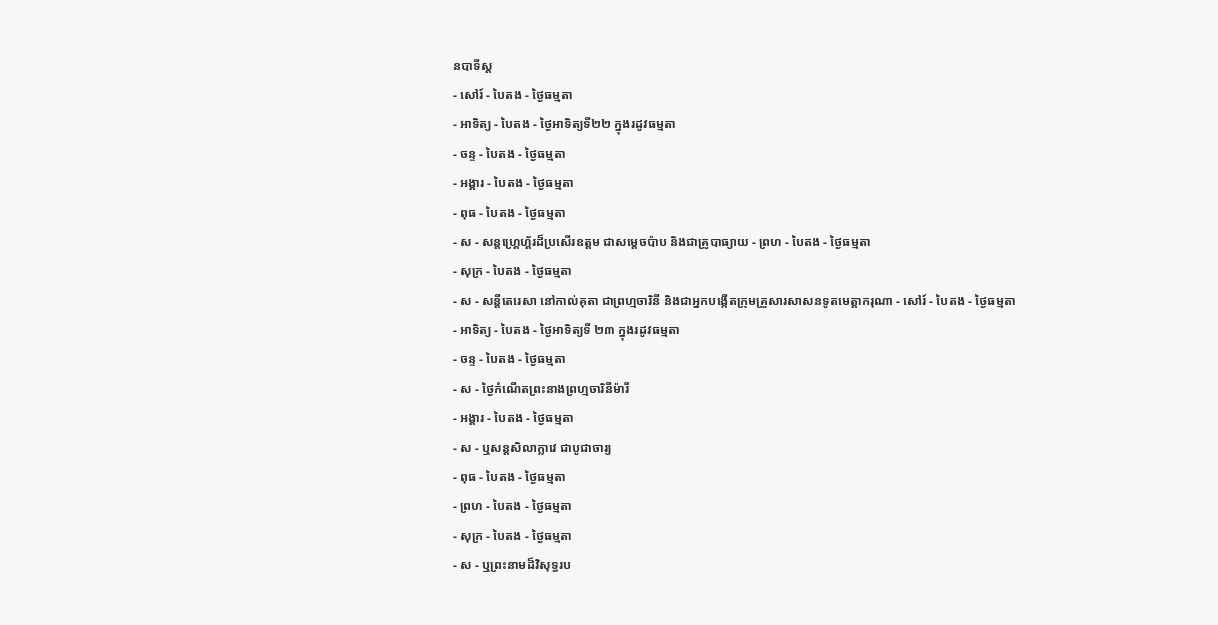នបាទីស្ដ
- សៅរ៍ - បៃតង - ថ្ងៃធម្មតា
- អាទិត្យ - បៃតង - ថ្ងៃអាទិត្យទី២២ ក្នុងរដូវធម្មតា
- ចន្ទ - បៃតង - ថ្ងៃធម្មតា
- អង្គារ - បៃតង - ថ្ងៃធម្មតា
- ពុធ - បៃតង - ថ្ងៃធម្មតា
- ស - សន្ដហ្គ្រេហ្គ័រដ៏ប្រសើរឧត្ដម ជាសម្ដេចប៉ាប និងជាគ្រូបាធ្យាយ - ព្រហ - បៃតង - ថ្ងៃធម្មតា
- សុក្រ - បៃតង - ថ្ងៃធម្មតា
- ស - សន្ដីតេរេសា នៅកាល់គុតា ជាព្រហ្មចារិនី និងជាអ្នកបង្កើតក្រុមគ្រួសារសាសនទូតមេត្ដាករុណា - សៅរ៍ - បៃតង - ថ្ងៃធម្មតា
- អាទិត្យ - បៃតង - ថ្ងៃអាទិត្យទី ២៣ ក្នុងរដូវធម្មតា
- ចន្ទ - បៃតង - ថ្ងៃធម្មតា
- ស - ថ្ងៃកំណើតព្រះនាងព្រហ្មចារិនីម៉ារី
- អង្គារ - បៃតង - ថ្ងៃធម្មតា
- ស - ឬសន្ដសិលាក្លាវេ ជាបូជាចារ្យ
- ពុធ - បៃតង - ថ្ងៃធម្មតា
- ព្រហ - បៃតង - ថ្ងៃធម្មតា
- សុក្រ - បៃតង - ថ្ងៃធម្មតា
- ស - ឬព្រះនាមដ៏វិសុទ្ធរប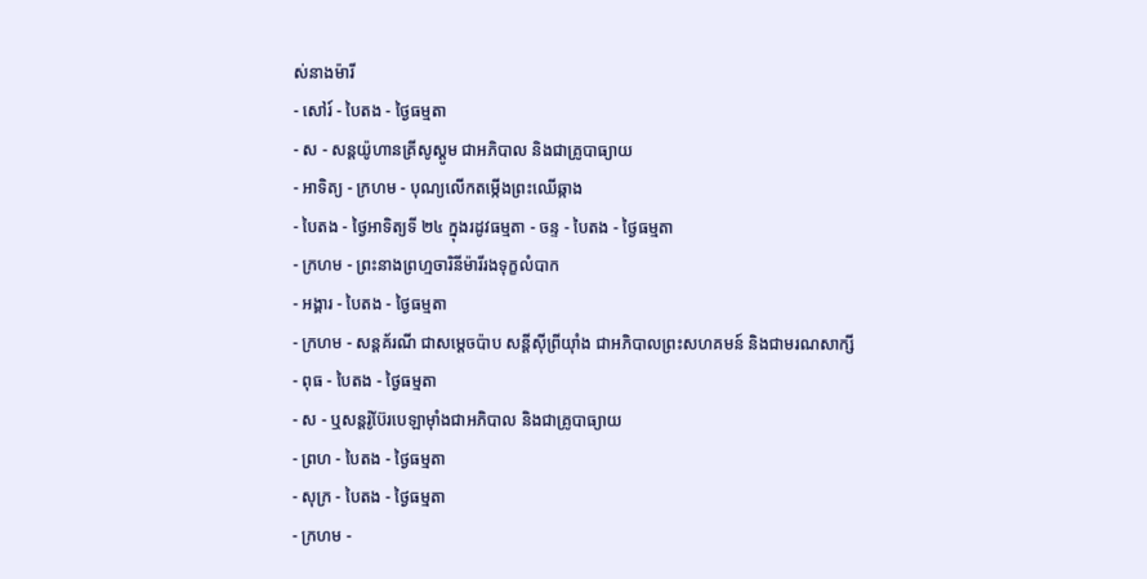ស់នាងម៉ារី
- សៅរ៍ - បៃតង - ថ្ងៃធម្មតា
- ស - សន្ដយ៉ូហានគ្រីសូស្ដូម ជាអភិបាល និងជាគ្រូបាធ្យាយ
- អាទិត្យ - ក្រហម - បុណ្យលើកតម្កើងព្រះឈើឆ្កាង
- បៃតង - ថ្ងៃអាទិត្យទី ២៤ ក្នុងរដូវធម្មតា - ចន្ទ - បៃតង - ថ្ងៃធម្មតា
- ក្រហម - ព្រះនាងព្រហ្មចារិនីម៉ារីរងទុក្ខលំបាក
- អង្គារ - បៃតង - ថ្ងៃធម្មតា
- ក្រហម - សន្ដគ័រណី ជាសម្ដេចប៉ាប សន្ដីស៊ីព្រីយ៉ាំង ជាអភិបាលព្រះសហគមន៍ និងជាមរណសាក្សី
- ពុធ - បៃតង - ថ្ងៃធម្មតា
- ស - ឬសន្ដរ៉ូប៊ែរបេឡាម៉ាំងជាអភិបាល និងជាគ្រូបាធ្យាយ
- ព្រហ - បៃតង - ថ្ងៃធម្មតា
- សុក្រ - បៃតង - ថ្ងៃធម្មតា
- ក្រហម -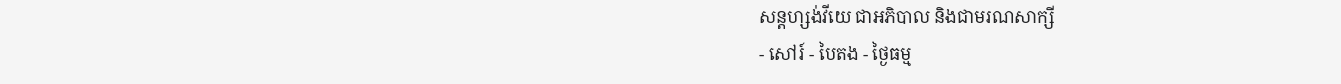សន្ដហ្សង់វីយេ ជាអភិបាល និងជាមរណសាក្សី
- សៅរ៍ - បៃតង - ថ្ងៃធម្ម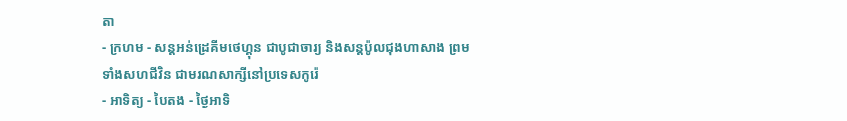តា
- ក្រហម - សន្ដអន់ដ្រេគីមថេហ្គុន ជាបូជាចារ្យ និងសន្ដប៉ូលជុងហាសាង ព្រមទាំងសហជីវិន ជាមរណសាក្សីនៅប្រទេសកូរ៉េ
- អាទិត្យ - បៃតង - ថ្ងៃអាទិ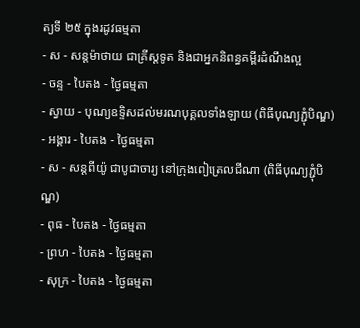ត្យទី ២៥ ក្នុងរដូវធម្មតា
- ស - សន្ដម៉ាថាយ ជាគ្រីស្ដទូត និងជាអ្នកនិពន្ធគម្ពីរដំណឹងល្អ
- ចន្ទ - បៃតង - ថ្ងៃធម្មតា
- ស្វាយ - បុណ្យឧទ្ទិសដល់មរណបុគ្គលទាំងឡាយ (ពិធីបុណ្យភ្ជុំបិណ្ឌ) - អង្គារ - បៃតង - ថ្ងៃធម្មតា
- ស - សន្ដពីយ៉ូ ជាបូជាចារ្យ នៅក្រុងពៀត្រេលជីណា (ពិធីបុណ្យភ្ជុំបិណ្ឌ)
- ពុធ - បៃតង - ថ្ងៃធម្មតា
- ព្រហ - បៃតង - ថ្ងៃធម្មតា
- សុក្រ - បៃតង - ថ្ងៃធម្មតា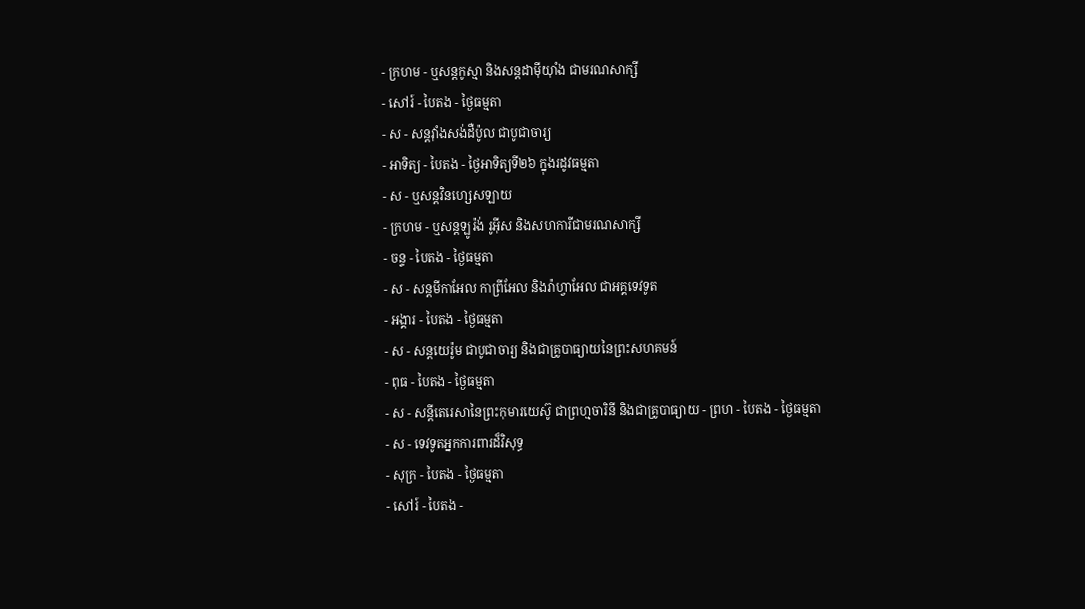- ក្រហម - ឬសន្ដកូស្មា និងសន្ដដាម៉ីយ៉ាំង ជាមរណសាក្សី
- សៅរ៍ - បៃតង - ថ្ងៃធម្មតា
- ស - សន្ដវ៉ាំងសង់ដឺប៉ូល ជាបូជាចារ្យ
- អាទិត្យ - បៃតង - ថ្ងៃអាទិត្យទី២៦ ក្នុងរដូវធម្មតា
- ស - ឬសន្ដវិនហ្សេសឡាយ
- ក្រហម - ឬសន្ដឡូរ៉ង់ រូអ៊ីស និងសហការីជាមរណសាក្សី
- ចន្ទ - បៃតង - ថ្ងៃធម្មតា
- ស - សន្ដមីកាអែល កាព្រីអែល និងរ៉ាហ្វាអែល ជាអគ្គទេវទូត
- អង្គារ - បៃតង - ថ្ងៃធម្មតា
- ស - សន្ដយេរ៉ូម ជាបូជាចារ្យ និងជាគ្រូបាធ្យាយនៃព្រះសហគមន៍
- ពុធ - បៃតង - ថ្ងៃធម្មតា
- ស - សន្ដីតេរេសានៃព្រះកុមារយេស៊ូ ជាព្រហ្មចារិនី និងជាគ្រូបាធ្យាយ - ព្រហ - បៃតង - ថ្ងៃធម្មតា
- ស - ទេវទូតអ្នកការពារដ៏វិសុទ្ធ
- សុក្រ - បៃតង - ថ្ងៃធម្មតា
- សៅរ៍ - បៃតង -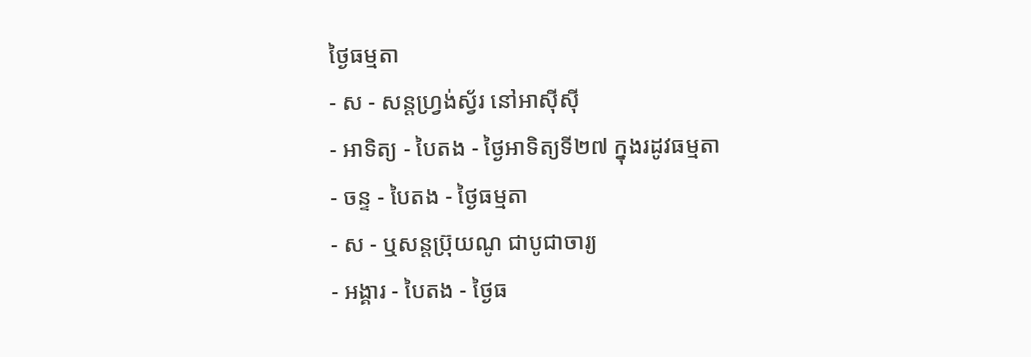ថ្ងៃធម្មតា
- ស - សន្ដហ្វ្រង់ស្វ័រ នៅអាស៊ីស៊ី
- អាទិត្យ - បៃតង - ថ្ងៃអាទិត្យទី២៧ ក្នុងរដូវធម្មតា
- ចន្ទ - បៃតង - ថ្ងៃធម្មតា
- ស - ឬសន្ដប្រ៊ុយណូ ជាបូជាចារ្យ
- អង្គារ - បៃតង - ថ្ងៃធ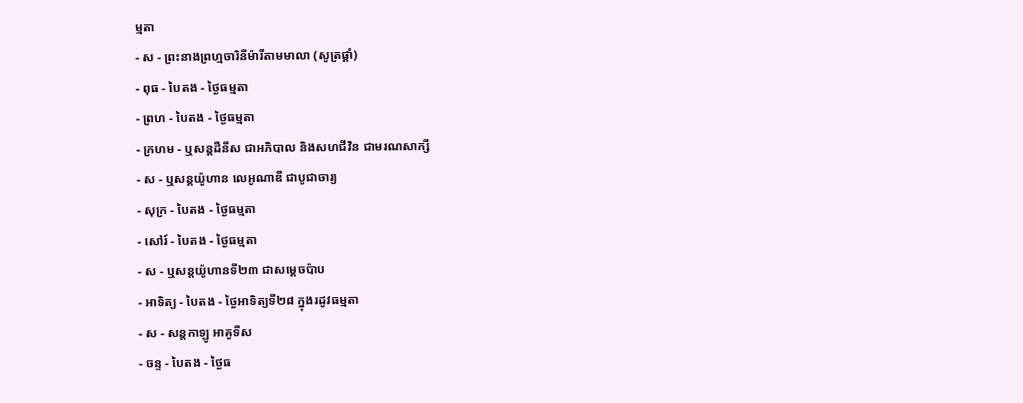ម្មតា
- ស - ព្រះនាងព្រហ្មចារិនីម៉ារីតាមមាលា (សូត្រផ្គាំ)
- ពុធ - បៃតង - ថ្ងៃធម្មតា
- ព្រហ - បៃតង - ថ្ងៃធម្មតា
- ក្រហម - ឬសន្ដដឺនីស ជាអភិបាល និងសហជីវិន ជាមរណសាក្សី
- ស - ឬសន្ដយ៉ូហាន លេអូណាឌី ជាបូជាចារ្យ
- សុក្រ - បៃតង - ថ្ងៃធម្មតា
- សៅរ៍ - បៃតង - ថ្ងៃធម្មតា
- ស - ឬសន្ដយ៉ូហានទី២៣ ជាសម្ដេចប៉ាប
- អាទិត្យ - បៃតង - ថ្ងៃអាទិត្យទី២៨ ក្នុងរដូវធម្មតា
- ស - សន្ដកាឡូ អាគូទីស
- ចន្ទ - បៃតង - ថ្ងៃធ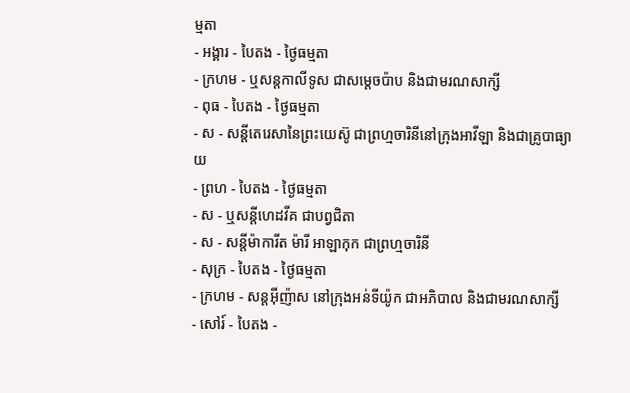ម្មតា
- អង្គារ - បៃតង - ថ្ងៃធម្មតា
- ក្រហម - ឬសន្ដកាលីទូស ជាសម្ដេចប៉ាប និងជាមរណសាក្សី
- ពុធ - បៃតង - ថ្ងៃធម្មតា
- ស - សន្ដីតេរេសានៃព្រះយេស៊ូ ជាព្រហ្មចារិនីនៅក្រុងអាវីឡា និងជាគ្រូបាធ្យាយ
- ព្រហ - បៃតង - ថ្ងៃធម្មតា
- ស - ឬសន្ដីហេដវីគ ជាបព្វជិតា
- ស - សន្ដីម៉ាការីត ម៉ារី អាឡាកុក ជាព្រហ្មចារិនី
- សុក្រ - បៃតង - ថ្ងៃធម្មតា
- ក្រហម - សន្ដអ៊ីញ៉ាស នៅក្រុងអន់ទីយ៉ូក ជាអភិបាល និងជាមរណសាក្សី
- សៅរ៍ - បៃតង -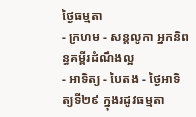ថ្ងៃធម្មតា
- ក្រហម - សន្ដលូកា អ្នកនិពន្ធគម្ពីរដំណឹងល្អ
- អាទិត្យ - បៃតង - ថ្ងៃអាទិត្យទី២៩ ក្នុងរដូវធម្មតា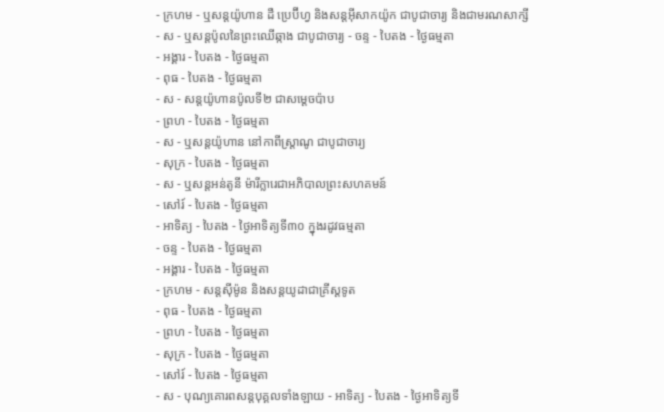- ក្រហម - ឬសន្ដយ៉ូហាន ដឺ ប្រេប៊ីហ្វ និងសន្ដអ៊ីសាកយ៉ូក ជាបូជាចារ្យ និងជាមរណសាក្សី
- ស - ឬសន្ដប៉ូលនៃព្រះឈើឆ្កាង ជាបូជាចារ្យ - ចន្ទ - បៃតង - ថ្ងៃធម្មតា
- អង្គារ - បៃតង - ថ្ងៃធម្មតា
- ពុធ - បៃតង - ថ្ងៃធម្មតា
- ស - សន្ដយ៉ូហានប៉ូលទី២ ជាសម្ដេចប៉ាប
- ព្រហ - បៃតង - ថ្ងៃធម្មតា
- ស - ឬសន្ដយ៉ូហាន នៅកាពីស្រ្ដាណូ ជាបូជាចារ្យ
- សុក្រ - បៃតង - ថ្ងៃធម្មតា
- ស - ឬសន្ដអន់តូនី ម៉ារីក្លារេជាអភិបាលព្រះសហគមន៍
- សៅរ៍ - បៃតង - ថ្ងៃធម្មតា
- អាទិត្យ - បៃតង - ថ្ងៃអាទិត្យទី៣០ ក្នុងរដូវធម្មតា
- ចន្ទ - បៃតង - ថ្ងៃធម្មតា
- អង្គារ - បៃតង - ថ្ងៃធម្មតា
- ក្រហម - សន្ដស៊ីម៉ូន និងសន្ដយូដាជាគ្រីស្ដទូត
- ពុធ - បៃតង - ថ្ងៃធម្មតា
- ព្រហ - បៃតង - ថ្ងៃធម្មតា
- សុក្រ - បៃតង - ថ្ងៃធម្មតា
- សៅរ៍ - បៃតង - ថ្ងៃធម្មតា
- ស - បុណ្យគោរពសន្ដបុគ្គលទាំងឡាយ - អាទិត្យ - បៃតង - ថ្ងៃអាទិត្យទី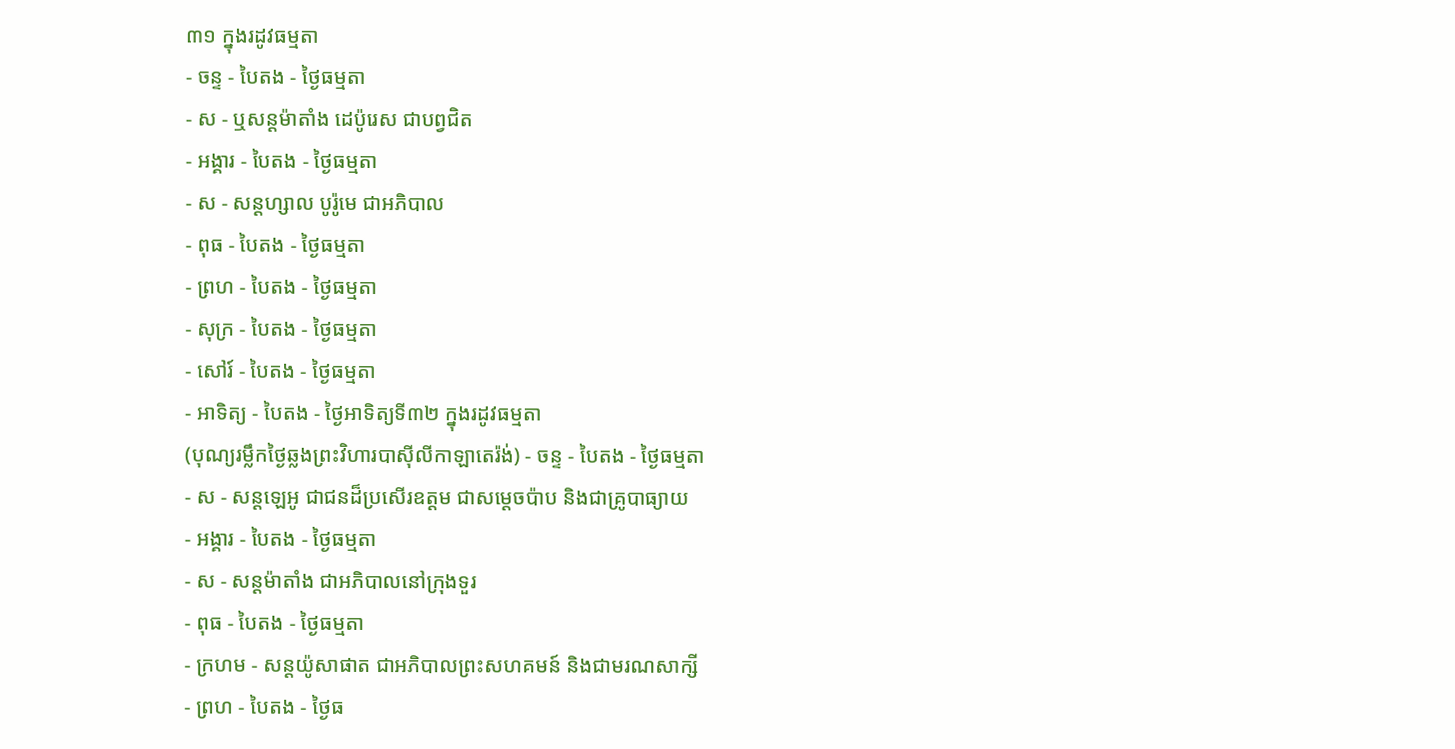៣១ ក្នុងរដូវធម្មតា
- ចន្ទ - បៃតង - ថ្ងៃធម្មតា
- ស - ឬសន្ដម៉ាតាំង ដេប៉ូរេស ជាបព្វជិត
- អង្គារ - បៃតង - ថ្ងៃធម្មតា
- ស - សន្ដហ្សាល បូរ៉ូមេ ជាអភិបាល
- ពុធ - បៃតង - ថ្ងៃធម្មតា
- ព្រហ - បៃតង - ថ្ងៃធម្មតា
- សុក្រ - បៃតង - ថ្ងៃធម្មតា
- សៅរ៍ - បៃតង - ថ្ងៃធម្មតា
- អាទិត្យ - បៃតង - ថ្ងៃអាទិត្យទី៣២ ក្នុងរដូវធម្មតា
(បុណ្យរម្លឹកថ្ងៃឆ្លងព្រះវិហារបាស៊ីលីកាឡាតេរ៉ង់) - ចន្ទ - បៃតង - ថ្ងៃធម្មតា
- ស - សន្ដឡេអូ ជាជនដ៏ប្រសើរឧត្ដម ជាសម្ដេចប៉ាប និងជាគ្រូបាធ្យាយ
- អង្គារ - បៃតង - ថ្ងៃធម្មតា
- ស - សន្ដម៉ាតាំង ជាអភិបាលនៅក្រុងទួរ
- ពុធ - បៃតង - ថ្ងៃធម្មតា
- ក្រហម - សន្ដយ៉ូសាផាត ជាអភិបាលព្រះសហគមន៍ និងជាមរណសាក្សី
- ព្រហ - បៃតង - ថ្ងៃធ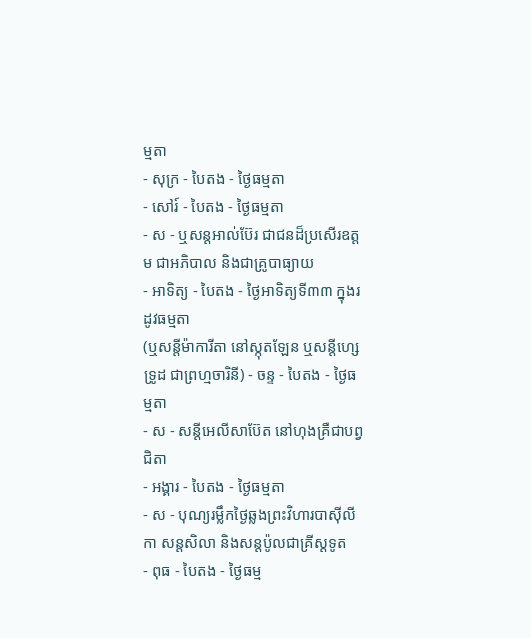ម្មតា
- សុក្រ - បៃតង - ថ្ងៃធម្មតា
- សៅរ៍ - បៃតង - ថ្ងៃធម្មតា
- ស - ឬសន្ដអាល់ប៊ែរ ជាជនដ៏ប្រសើរឧត្ដម ជាអភិបាល និងជាគ្រូបាធ្យាយ
- អាទិត្យ - បៃតង - ថ្ងៃអាទិត្យទី៣៣ ក្នុងរដូវធម្មតា
(ឬសន្ដីម៉ាការីតា នៅស្កុតឡែន ឬសន្ដីហ្សេទ្រូដ ជាព្រហ្មចារិនី) - ចន្ទ - បៃតង - ថ្ងៃធម្មតា
- ស - សន្ដីអេលីសាប៊ែត នៅហុងគ្រឺជាបព្វជិតា
- អង្គារ - បៃតង - ថ្ងៃធម្មតា
- ស - បុណ្យរម្លឹកថ្ងៃឆ្លងព្រះវិហារបាស៊ីលីកា សន្ដសិលា និងសន្ដប៉ូលជាគ្រីស្ដទូត
- ពុធ - បៃតង - ថ្ងៃធម្ម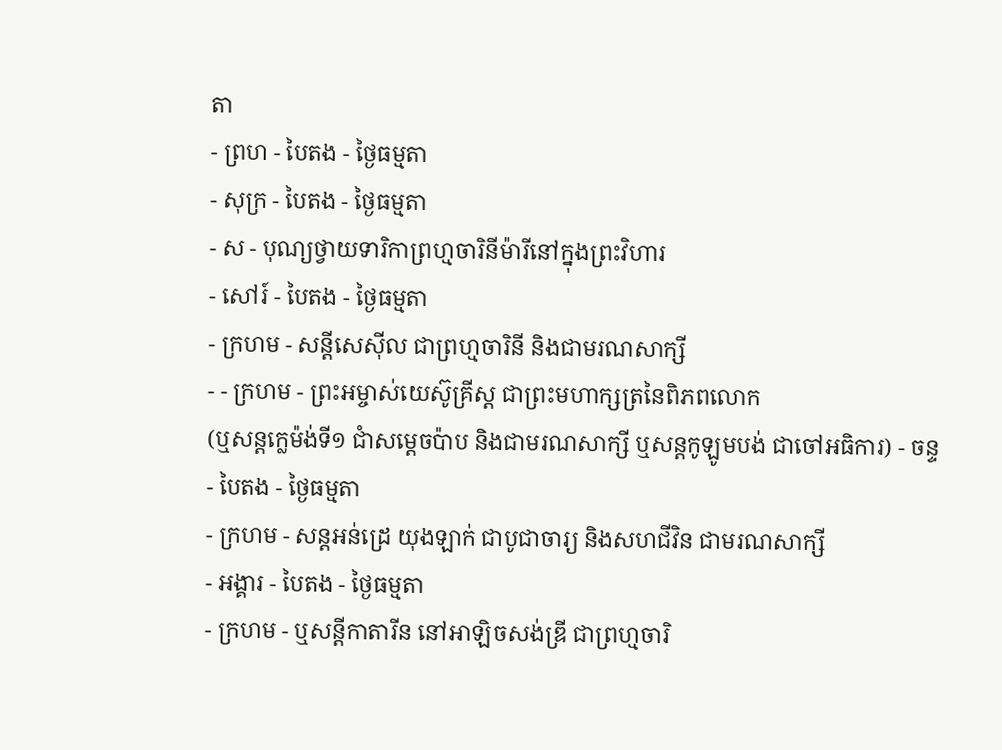តា
- ព្រហ - បៃតង - ថ្ងៃធម្មតា
- សុក្រ - បៃតង - ថ្ងៃធម្មតា
- ស - បុណ្យថ្វាយទារិកាព្រហ្មចារិនីម៉ារីនៅក្នុងព្រះវិហារ
- សៅរ៍ - បៃតង - ថ្ងៃធម្មតា
- ក្រហម - សន្ដីសេស៊ីល ជាព្រហ្មចារិនី និងជាមរណសាក្សី
- - ក្រហម - ព្រះអម្ចាស់យេស៊ូគ្រីស្ដ ជាព្រះមហាក្សត្រនៃពិភពលោក
(ឬសន្ដក្លេម៉ង់ទី១ ជាំសម្ដេចប៉ាប និងជាមរណសាក្សី ឬសន្ដកូឡូមបង់ ជាចៅអធិការ) - ចន្ទ - បៃតង - ថ្ងៃធម្មតា
- ក្រហម - សន្ដអន់ដ្រេ យុងឡាក់ ជាបូជាចារ្យ និងសហជីវិន ជាមរណសាក្សី
- អង្គារ - បៃតង - ថ្ងៃធម្មតា
- ក្រហម - ឬសន្ដីកាតារីន នៅអាឡិចសង់ឌ្រី ជាព្រហ្មចារិ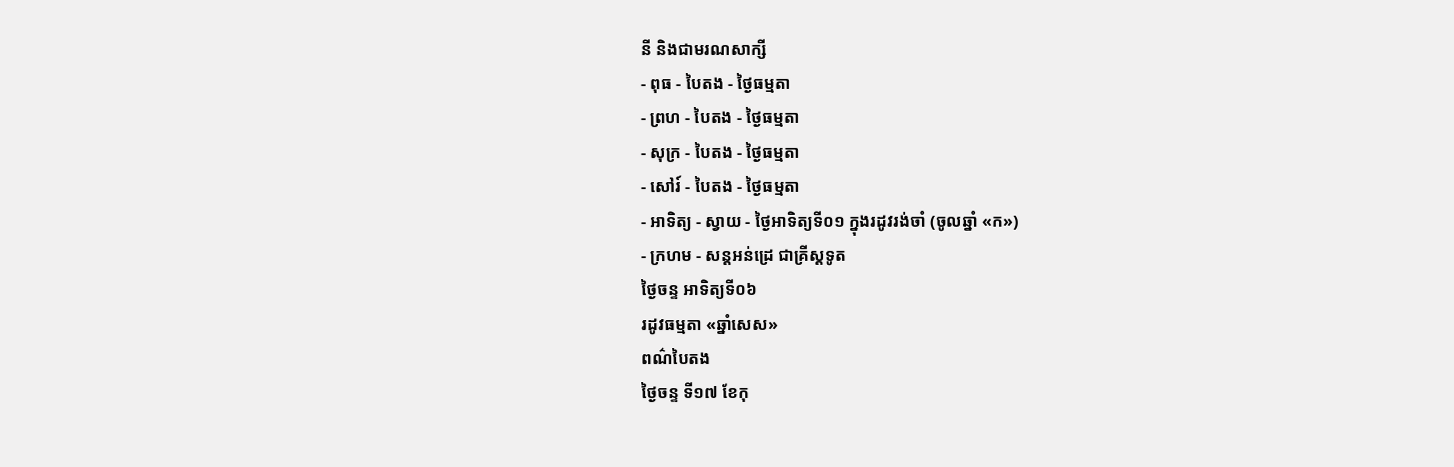នី និងជាមរណសាក្សី
- ពុធ - បៃតង - ថ្ងៃធម្មតា
- ព្រហ - បៃតង - ថ្ងៃធម្មតា
- សុក្រ - បៃតង - ថ្ងៃធម្មតា
- សៅរ៍ - បៃតង - ថ្ងៃធម្មតា
- អាទិត្យ - ស្វាយ - ថ្ងៃអាទិត្យទី០១ ក្នុងរដូវរង់ចាំ (ចូលឆ្នាំ «ក»)
- ក្រហម - សន្ដអន់ដ្រេ ជាគ្រីស្ដទូត
ថ្ងៃចន្ទ អាទិត្យទី០៦
រដូវធម្មតា «ឆ្នាំសេស»
ពណ៌បៃតង
ថ្ងៃចន្ទ ទី១៧ ខែកុ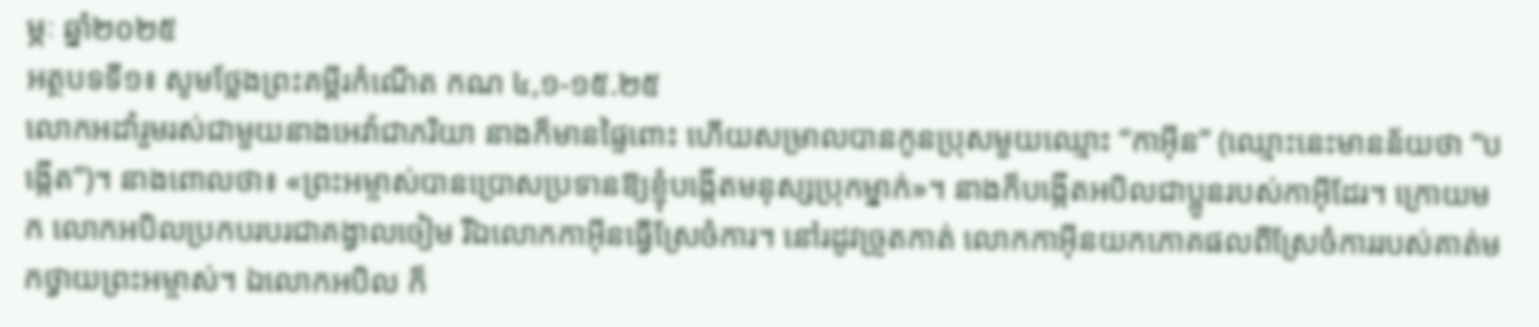ម្ភៈ ឆ្នាំ២០២៥
អត្ថបទទី១៖ សូមថ្លែងព្រះគម្ពីរកំណើត កណ ៤,១-១៥.២៥
លោកអដាំរួមរស់ជាមួយនាងអេវ៉ាជាភរិយា នាងក៏មានផ្ទៃពោះ ហើយសម្រាលបានកូនប្រុសមួយឈ្មោះ “កាអ៊ីន” (ឈ្មោះនេះមានន័យថា “បង្កើត”)។ នាងពោលថា៖ «ព្រះអម្ចាស់បានប្រោសប្រទានឱ្យខ្ញុំបង្កើតមនុស្សប្រុកម្នាក់»។ នាងក៏បង្កើតអបិលជាប្អូនរបស់កាអ៊ីដែរ។ ក្រោយមក លោកអបិលប្រកបរបរជាគង្វាលចៀម រីឯលោកកាអ៊ីនធ្វើស្រែចំការ។ នៅរដូវច្រូតកាត់ លោកកាអ៊ីនយកភោគផលពីស្រែចំការរបស់គាត់មកថ្វាយព្រះអម្ចាស់។ ឯលោកអបិល ក៏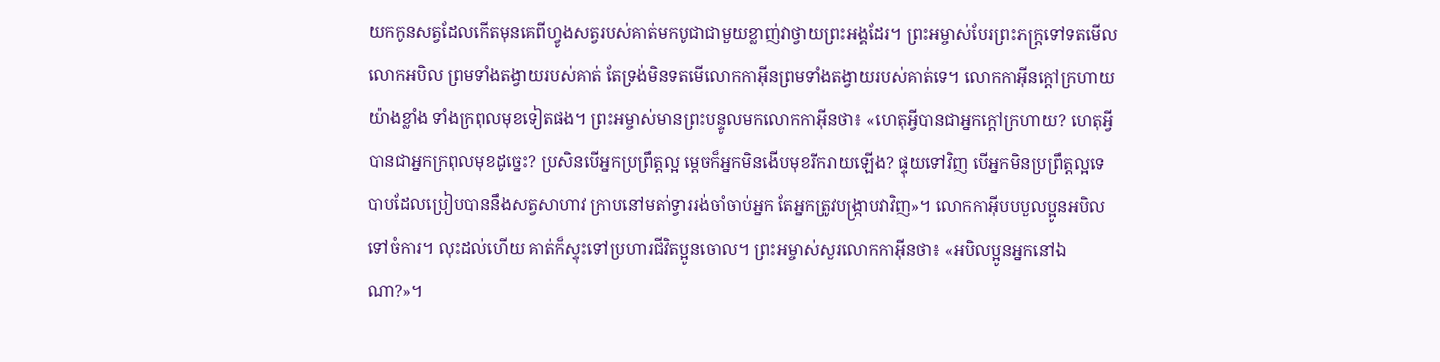យកកូនសត្វដែលកើតមុនគេពីហ្វូងសត្វរបស់គាត់មកបូជាជាមួយខ្លាញ់វាថ្វាយព្រះអង្គដែរ។ ព្រះអម្ចាស់បែរព្រះភក្រ្តទៅទតមើលលោកអបិល ព្រមទាំងតង្វាយរបស់គាត់ តែទ្រង់មិនទតមើលោកកាអ៊ីនព្រមទាំងតង្វាយរបស់គាត់ទេ។ លោកកាអ៊ីនក្តៅក្រហាយយ៉ាងខ្លាំង ទាំងក្រពុលមុខទៀតផង។ ព្រះអម្ចាស់មានព្រះបន្ទូលមកលោកកាអ៊ីនថា៖ «ហេតុអ្វីបានជាអ្នកក្តៅក្រហាយ? ហេតុអ្វីបានជាអ្នកក្រពុលមុខដូច្នេះ? ប្រសិនបើអ្នកប្រព្រឹត្តល្អ ម្តេចក៏អ្នកមិនងើបមុខរីករាយឡើង? ផ្ទុយទៅវិញ បើអ្នកមិនប្រព្រឹត្តល្អទេ បាបដែលប្រៀបបាននឹងសត្វសាហាវ ក្រាបនៅមតា់ទ្វាររង់ចាំចាប់អ្នក តែអ្នកត្រូវបង្រ្កាបវាវិញ»។ លោកកាអ៊ីបបបួលប្អូនអបិលទៅចំការ។ លុះដល់ហើយ គាត់ក៏ស្ទុះទៅប្រហារជីវិតប្អូនចោល។ ព្រះអម្ចាស់សួរលោកកាអ៊ីនថា៖ «អបិលប្អូនអ្នកនៅឯណា?»។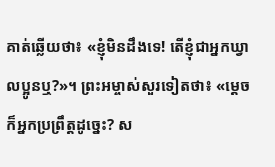គាត់ឆ្លើយថា៖ «ខ្ញុំមិនដឹងទេ! តើខ្ញុំជាអ្នកឃ្វាលប្អូនឬ?»។ ព្រះអម្ចាស់សួរទៀតថា៖ «ម្តេចក៏អ្នកប្រព្រឹត្តដូច្នេះ? ស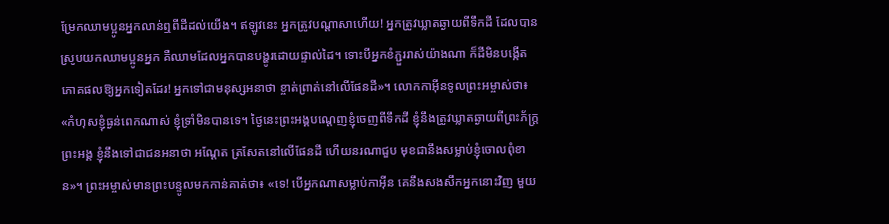ម្រែកឈាមប្អូនអ្នកលាន់ឮពីដីដល់យើង។ ឥឡូវនេះ អ្នកត្រូវបណ្តាសាហើយ! អ្នកត្រូវឃ្លាតឆ្ងាយពីទឹកដី ដែលបានស្រូបយកឈាមប្អូនអ្នក គឺឈាមដែលអ្នកបានបង្ហូរដោយផ្ទាល់ដៃ។ ទោះបីអ្នកខំភ្ជួររាស់យ៉ាងណា ក៏ដីមិនបង្កើតភោគផលឱ្យអ្នកទៀតដែរ! អ្នកទៅជាមនុស្សអនាថា ខ្ចាត់ព្រាត់នៅលើផែនដី»។ លោកកាអ៊ីនទូលព្រះអម្ចាស់ថា៖ «កំហុសខ្ញុំធ្ងន់ពេកណាស់ ខ្ញុំទ្រាំមិនបានទេ។ ថ្ងៃនេះព្រះអង្គបណ្តេញខ្ញុំចេញពីទឹកដី ខ្ញុំនឹងត្រូវឃ្លាតឆ្ងាយពីព្រះភ័ក្រ្តព្រះអង្គ ខ្ញុំនឹងទៅជាជនអនាថា អណ្តែត ត្រសែតនៅលើផែនដី ហើយនរណាជួប មុខជានឹងសម្លាប់ខ្ញុំចោលពុំខាន»។ ព្រះអម្ចាស់មានព្រះបន្ទូលមកកាន់គាត់ថា៖ «ទេ! បើអ្នកណាសម្លាប់កាអ៊ីន គេនឹងសងសឹកអ្នកនោះវិញ មួយ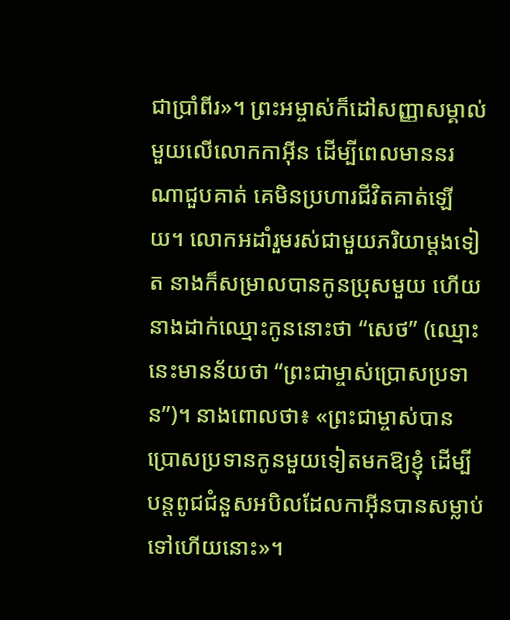ជាប្រាំពីរ»។ ព្រះអម្ចាស់ក៏ដៅសញ្ញាសម្គាល់មួយលើលោកកាអ៊ីន ដើម្បីពេលមាននរណាជួបគាត់ គេមិនប្រហារជីវិតគាត់ឡើយ។ លោកអដាំរួមរស់ជាមួយភរិយាម្តងទៀត នាងក៏សម្រាលបានកូនប្រុសមួយ ហើយនាងដាក់ឈ្មោះកូននោះថា “សេថ” (ឈ្មោះនេះមានន័យថា “ព្រះជាម្ចាស់ប្រោសប្រទាន”)។ នាងពោលថា៖ «ព្រះជាម្ចាស់បានប្រោសប្រទានកូនមួយទៀតមកឱ្យខ្ញុំ ដើម្បីបន្តពូជជំនួសអបិលដែលកាអ៊ីនបានសម្លាប់ទៅហើយនោះ»។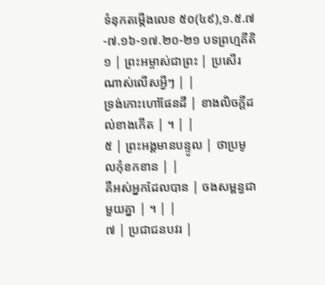ទំនុកតម្កើងលេខ ៥០(៤៩),១.៥.៧-៧.១៦-១៧.២០-២១ បទព្រហ្មគីតិ
១ | ព្រះអម្ចាស់ជាព្រះ | ប្រសើរណាស់លើសអ្វីៗ | |
ទ្រង់កោះហៅផែនដី | ខាងលិចក្តីដល់ខាងកើត | ។ | |
៥ | ព្រះអង្គមានបន្ទូល | ថាប្រមូលកុំខកខាន | |
គឺអស់អ្នកដែលបាន | ចងសម្ពន្ធជាមួយគ្នា | ។ | |
៧ | ប្រជាជនបវរ |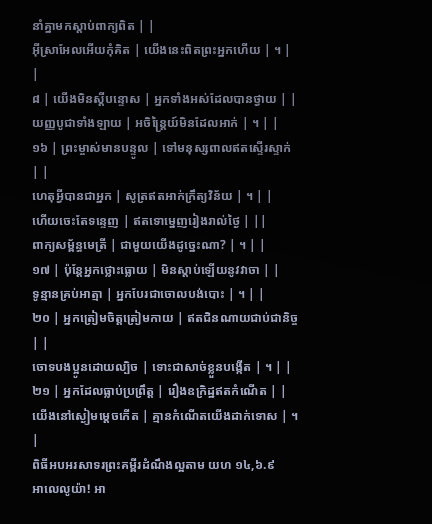នាំគ្នាមកស្តាប់ពាក្យពិត | |
អ៊ីស្រាអែលអើយកុំគិត | យើងនេះពិតព្រះអ្នកហើយ | ។ | |
៨ | យើងមិនស្តីបន្ទោស | អ្នកទាំងអស់ដែលបានថ្វាយ | |
យញ្ញបូជាទាំងឡាយ | អចិន្រ្តៃយ៍មិនដែលអាក់ | ។ | |
១៦ | ព្រះម្ចាស់មានបន្ទូល | ទៅមនុស្សពាលឥតស្ទើរស្ទាក់ | |
ហេតុអ្វីបានជាអ្នក | សូត្រឥតអាក់ក្រឹត្យវិន័យ | ។ | |
ហើយចេះតែទន្ទេញ | ឥតទោម្នេញរៀងរាល់ថ្ងៃ | ||
ពាក្យសម្ព័ន្ធមេត្រី | ជាមួយយើងដូច្នេះណា? | ។ | |
១៧ | ប៉ុន្តែអ្នកថ្លោះធ្លោយ | មិនស្តាប់ឡើយនូវវាចា | |
ទូន្មានគ្រប់អាត្មា | អ្នកបែរជាចោលបង់បោះ | ។ | |
២០ | អ្នកត្រៀមចិត្តត្រៀមកាយ | ឥតជិនណាយជាប់ជានិច្ច | |
ចោទបងប្អូនដោយល្បិច | ទោះជាសាច់ខ្លួនបង្កើត | ។ | |
២១ | អ្នកដែលធ្លាប់ប្រព្រឹត្ត | រឿងឧក្រិដ្ឋឥតកំណើត | |
យើងនៅស្ងៀមម្តេចកើត | គ្មានកំណើតយើងដាក់ទោស | ។ |
ពិធីអបអរសាទរព្រះគម្ពីរដំណឹងល្អតាម យហ ១៤,៦.៩
អាលេលូយ៉ា! អា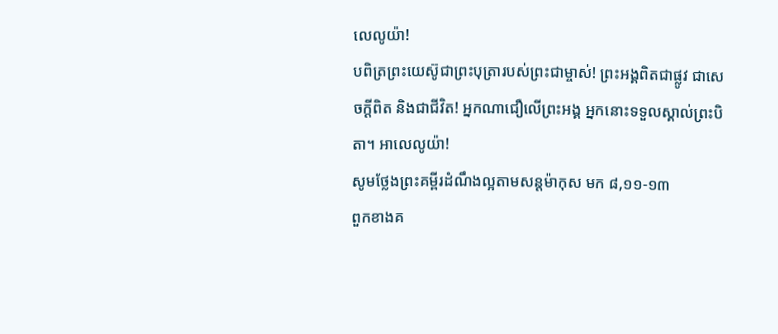លេលូយ៉ា!
បពិត្រព្រះយេស៊ូជាព្រះបុត្រារបស់ព្រះជាម្ចាស់! ព្រះអង្គពិតជាផ្លូវ ជាសេចក្តីពិត និងជាជីវិត! អ្នកណាជឿលើព្រះអង្គ អ្នកនោះទទួលស្គាល់ព្រះបិតា។ អាលេលូយ៉ា!
សូមថ្លែងព្រះគម្ពីរដំណឹងល្អតាមសន្តម៉ាកុស មក ៨,១១-១៣
ពួកខាងគ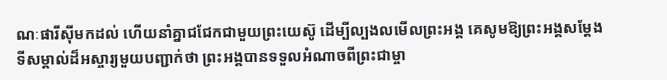ណៈផារីស៊ីមកដល់ ហើយនាំគ្នាជជែកជាមួយព្រះយេស៊ូ ដើម្បីល្បងលមើលព្រះអង្គ គេសូមឱ្យព្រះអង្គសម្តែងទីសម្គាល់ដ៏អស្ចារ្យមួយបញ្ជាក់ថា ព្រះអង្គបានទទួលអំណាចពីព្រះជាម្ចា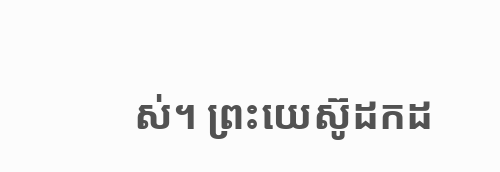ស់។ ព្រះយេស៊ូដកដ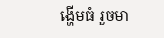ង្ហើមធំ រួចមា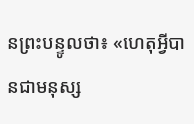នព្រះបន្ទូលថា៖ «ហេតុអ្វីបានជាមនុស្ស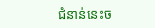ជំនាន់នេះច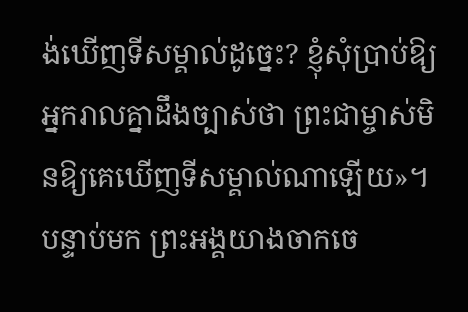ង់ឃើញទីសម្គាល់ដូច្នេះ? ខ្ញុំសុំប្រាប់ឱ្យអ្នករាលគ្នាដឹងច្បាស់ថា ព្រះជាម្ចាស់មិនឱ្យគេឃើញទីសម្គាល់ណាឡើយ»។ បន្ទាប់មក ព្រះអង្គយាងចាកចេ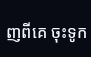ញពីគេ ចុះទូក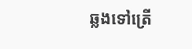ឆ្លងទៅត្រើ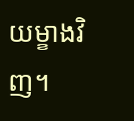យម្ខាងវិញ។